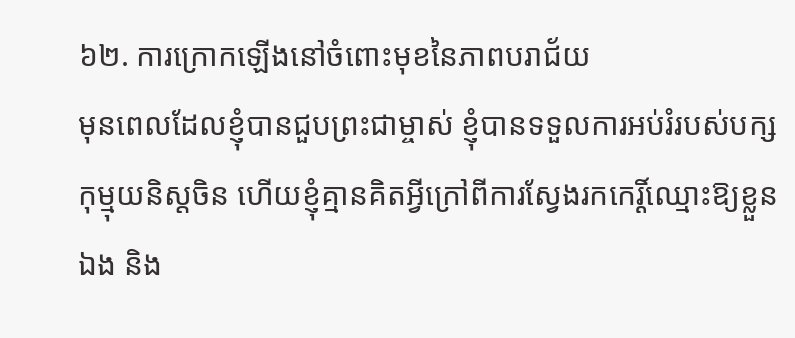៦២. ការក្រោកឡើងនៅចំពោះមុខនៃភាពបរាជ័យ
មុនពេលដែលខ្ញុំបានជួបព្រះជាម្ចាស់ ខ្ញុំបានទទួលការអប់រំរបស់បក្សកុម្មុយនិស្ដចិន ហើយខ្ញុំគ្មានគិតអ្វីក្រៅពីការស្វែងរកកេរ្តិ៍ឈ្មោះឱ្យខ្លួនឯង និង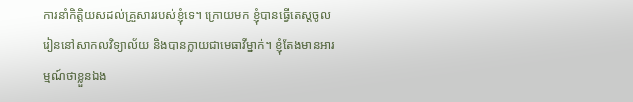ការនាំកិត្តិយសដល់គ្រួសាររបស់ខ្ញុំទេ។ ក្រោយមក ខ្ញុំបានធ្វើតេស្តចូលរៀននៅសាកលវិទ្យាល័យ និងបានក្លាយជាមេធាវីម្នាក់។ ខ្ញុំតែងមានអារម្មណ៍ថាខ្លួនឯង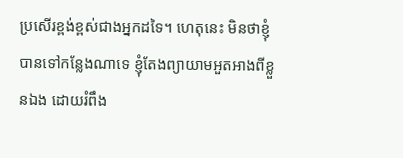ប្រសើរខ្ពង់ខ្ពស់ជាងអ្នកដទៃ។ ហេតុនេះ មិនថាខ្ញុំបានទៅកន្លែងណាទេ ខ្ញុំតែងព្យាយាមអួតអាងពីខ្លួនឯង ដោយរំពឹង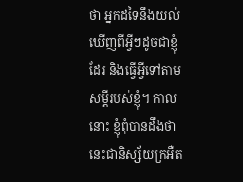ថា អ្នកដទៃនឹងយល់ឃើញពីអ្វីៗដូចជាខ្ញុំដែរ និងធ្វើអ្វីទៅតាមសម្ដីរបស់ខ្ញុំ។ កាលនោះ ខ្ញុំពុំបានដឹងថានេះជានិស្ស័យក្រអឺត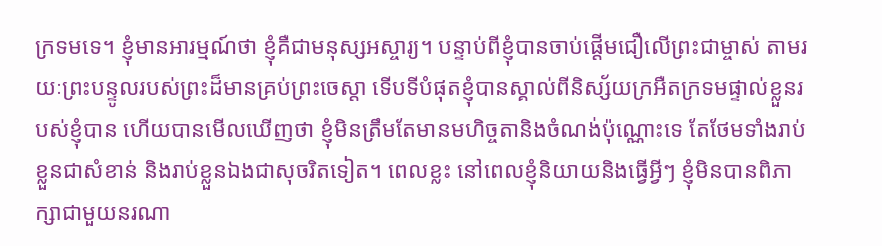ក្រទមទេ។ ខ្ញុំមានអារម្មណ៍ថា ខ្ញុំគឺជាមនុស្សអស្ចារ្យ។ បន្ទាប់ពីខ្ញុំបានចាប់ផ្ដើមជឿលើព្រះជាម្ចាស់ តាមរយៈព្រះបន្ទូលរបស់ព្រះដ៏មានគ្រប់ព្រះចេស្តា ទើបទីបំផុតខ្ញុំបានស្គាល់ពីនិស្ស័យក្រអឺតក្រទមផ្ទាល់ខ្លួនរបស់ខ្ញុំបាន ហើយបានមើលឃើញថា ខ្ញុំមិនត្រឹមតែមានមហិច្ចតានិងចំណង់ប៉ុណ្ណោះទេ តែថែមទាំងរាប់ខ្លួនជាសំខាន់ និងរាប់ខ្លួនឯងជាសុចរិតទៀត។ ពេលខ្លះ នៅពេលខ្ញុំនិយាយនិងធ្វើអ្វីៗ ខ្ញុំមិនបានពិភាក្សាជាមួយនរណា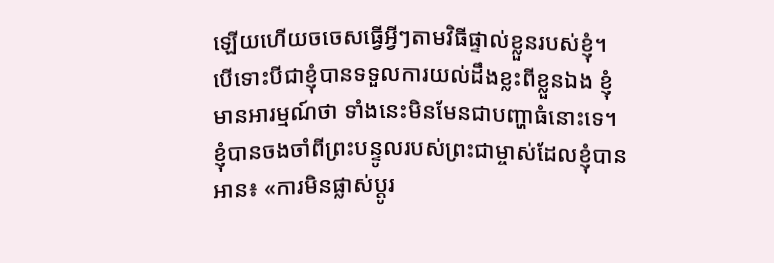ឡើយហើយចចេសធ្វើអ្វីៗតាមវិធីផ្ទាល់ខ្លួនរបស់ខ្ញុំ។ បើទោះបីជាខ្ញុំបានទទួលការយល់ដឹងខ្លះពីខ្លួនឯង ខ្ញុំមានអារម្មណ៍ថា ទាំងនេះមិនមែនជាបញ្ហាធំនោះទេ។ ខ្ញុំបានចងចាំពីព្រះបន្ទូលរបស់ព្រះជាម្ចាស់ដែលខ្ញុំបានអាន៖ «ការមិនផ្លាស់ប្តូរ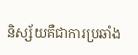និស្ស័យគឺជាការប្រឆាំង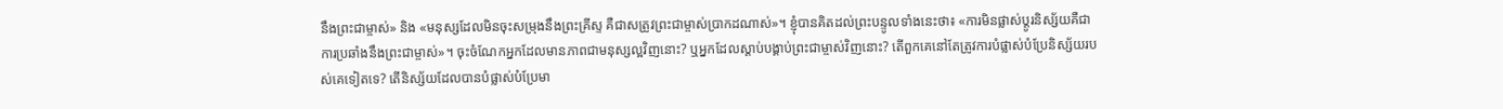នឹងព្រះជាម្ចាស់» និង «មនុស្សដែលមិនចុះសម្រុងនឹងព្រះគ្រីស្ទ គឺជាសត្រូវព្រះជាម្ចាស់ប្រាកដណាស់»។ ខ្ញុំបានគិតដល់ព្រះបន្ទូលទាំងនេះថា៖ «ការមិនផ្លាស់ប្តូរនិស្ស័យគឺជាការប្រឆាំងនឹងព្រះជាម្ចាស់»។ ចុះចំណែកអ្នកដែលមានភាពជាមនុស្សល្អវិញនោះ? ឬអ្នកដែលស្ដាប់បង្គាប់ព្រះជាម្ចាស់វិញនោះ? តើពួកគេនៅតែត្រូវការបំផ្លាស់បំប្រែនិស្ស័យរបស់គេទៀតទេ? តើនិស្ស័យដែលបានបំផ្លាស់បំប្រែមា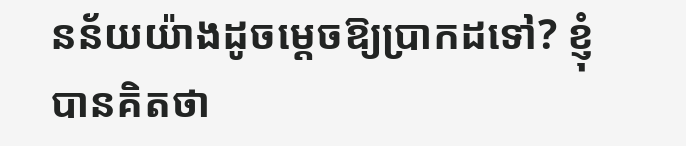នន័យយ៉ាងដូចម្ដេចឱ្យប្រាកដទៅ? ខ្ញុំបានគិតថា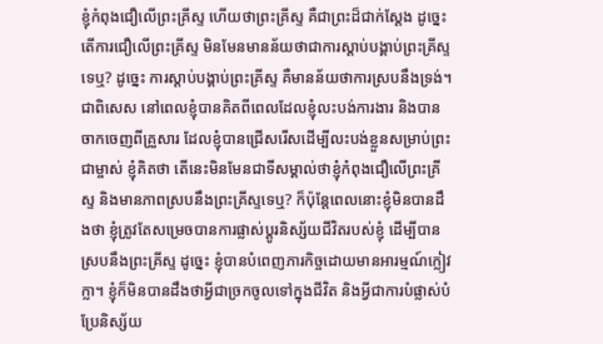ខ្ញុំកំពុងជឿលើព្រះគ្រីស្ទ ហើយថាព្រះគ្រីស្ទ គឺជាព្រះដ៏ជាក់ស្ដែង ដូច្នេះ តើការជឿលើព្រះគ្រីស្ទ មិនមែនមានន័យថាជាការស្ដាប់បង្គាប់ព្រះគ្រីស្ទទេឬ? ដូច្នេះ ការស្ដាប់បង្គាប់ព្រះគ្រីស្ទ គឺមានន័យថាការស្របនឹងទ្រង់។ ជាពិសេស នៅពេលខ្ញុំបានគិតពីពេលដែលខ្ញុំលះបង់ការងារ និងបានចាកចេញពីគ្រួសារ ដែលខ្ញុំបានជ្រើសរើសដើម្បីលះបង់ខ្លួនសម្រាប់ព្រះជាម្ចាស់ ខ្ញុំគិតថា តើនេះមិនមែនជាទីសម្គាល់ថាខ្ញុំកំពុងជឿលើព្រះគ្រីស្ទ និងមានភាពស្របនឹងព្រះគ្រីស្ទទេឬ? ក៏ប៉ុន្តែពេលនោះខ្ញុំមិនបានដឹងថា ខ្ញុំត្រូវតែសម្រេចបានការផ្លាស់ប្ដូរនិស្ស័យជីវិតរបស់ខ្ញុំ ដើម្បីបានស្របនឹងព្រះគ្រីស្ទ ដូច្នេះ ខ្ញុំបានបំពេញភារកិច្ចដោយមានអារម្មណ៍ក្លៀវក្លា។ ខ្ញុំក៏មិនបានដឹងថាអ្វីជាច្រកចូលទៅក្នុងជីវិត និងអ្វីជាការបំផ្លាស់បំប្រែនិស្ស័យ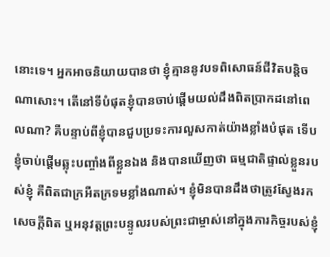នោះទេ។ អ្នកអាចនិយាយបានថា ខ្ញុំគ្មាននូវបទពិសោធន៍ជីវិតបន្ដិចណាសោះ។ តើនៅទីបំផុតខ្ញុំបានចាប់ផ្ដើមយល់ដឹងពិតប្រាកដនៅពេលណា? គឺបន្ទាប់ពីខ្ញុំបានជួបប្រទះការលួសកាត់យ៉ាងខ្លាំងបំផុត ទើបខ្ញុំចាប់ផ្ដើមឆ្លុះបញ្ចាំងពីខ្លួនឯង និងបានឃើញថា ធម្មជាតិផ្ទាល់ខ្លួនរបស់ខ្ញុំ គឺពិតជាក្រអឺតក្រទមខ្លាំងណាស់។ ខ្ញុំមិនបានដឹងថាត្រូវស្វែងរកសេចក្ដីពិត ឬអនុវត្តព្រះបន្ទូលរបស់ព្រះជាម្ចាស់នៅក្នុងភារកិច្ចរបស់ខ្ញុំ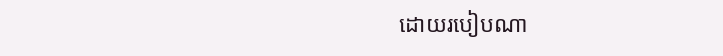ដោយរបៀបណា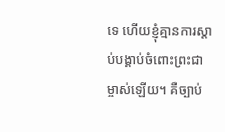ទេ ហើយខ្ញុំគ្មានការស្ដាប់បង្គាប់ចំពោះព្រះជាម្ចាស់ឡើយ។ គឺច្បាប់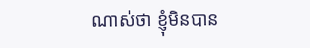ណាស់ថា ខ្ញុំមិនបាន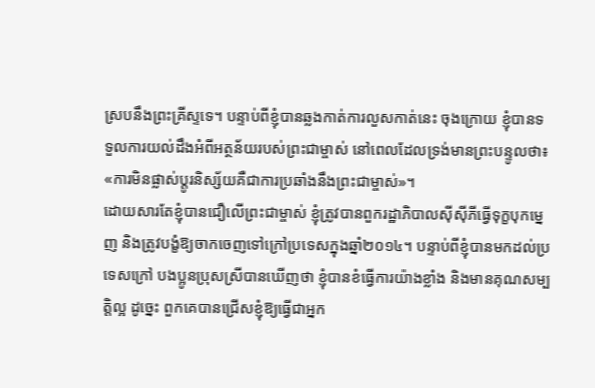ស្របនឹងព្រះគ្រីស្ទទេ។ បន្ទាប់ពីខ្ញុំបានឆ្លងកាត់ការលួសកាត់នេះ ចុងក្រោយ ខ្ញុំបានទទួលការយល់ដឹងអំពីអត្ថន័យរបស់ព្រះជាម្ចាស់ នៅពេលដែលទ្រង់មានព្រះបន្ទូលថា៖ «ការមិនផ្លាស់ប្តូរនិស្ស័យគឺជាការប្រឆាំងនឹងព្រះជាម្ចាស់»។
ដោយសារតែខ្ញុំបានជឿលើព្រះជាម្ចាស់ ខ្ញុំត្រូវបានពួករដ្ឋាភិបាលស៊ីស៊ីភីធ្វើទុក្ខបុកម្នេញ និងត្រូវបង្ខំឱ្យចាកចេញទៅក្រៅប្រទេសក្នុងឆ្នាំ២០១៤។ បន្ទាប់ពីខ្ញុំបានមកដល់ប្រទេសក្រៅ បងប្អូនប្រុសស្រីបានឃើញថា ខ្ញុំបានខំធ្វើការយ៉ាងខ្លាំង និងមានគុណសម្បត្តិល្អ ដូច្នេះ ពួកគេបានជ្រើសខ្ញុំឱ្យធ្វើជាអ្នក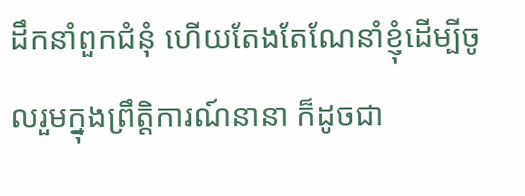ដឹកនាំពួកជំនុំ ហើយតែងតែណែនាំខ្ញុំដើម្បីចូលរួមក្នុងព្រឹត្តិការណ៍នានា ក៏ដូចជា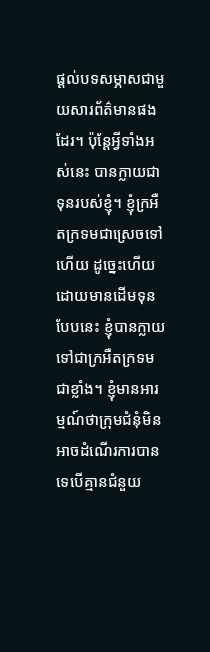ផ្ដល់បទសម្ភាសជាមួយសារព័ត៌មានផងដែរ។ ប៉ុន្តែអ្វីទាំងអស់នេះ បានក្លាយជាទុនរបស់ខ្ញុំ។ ខ្ញុំក្រអឺតក្រទមជាស្រេចទៅហើយ ដូច្នេះហើយដោយមានដើមទុនបែបនេះ ខ្ញុំបានក្លាយទៅជាក្រអឺតក្រទមជាខ្លាំង។ ខ្ញុំមានអារម្មណ៍ថាក្រុមជំនុំមិនអាចដំណើរការបានទេបើគ្មានជំនួយ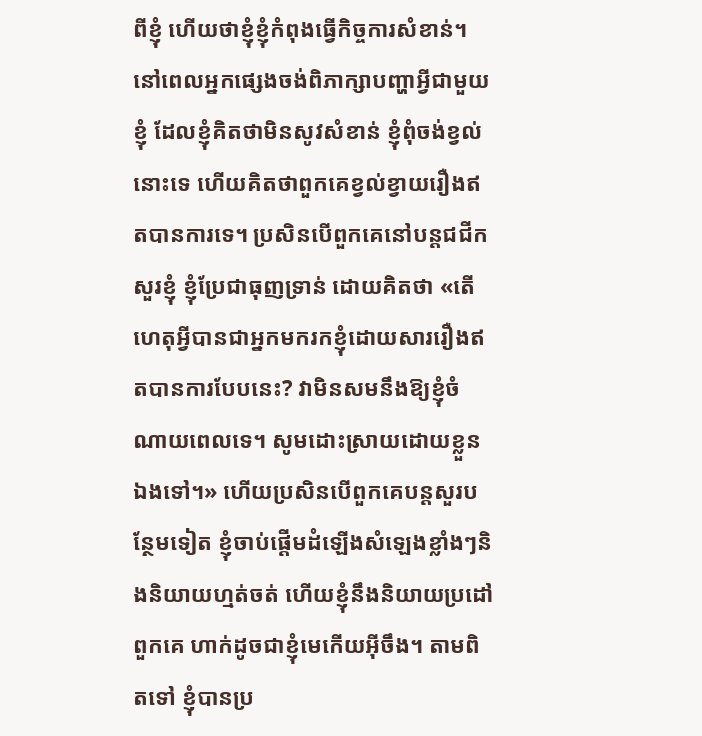ពីខ្ញុំ ហើយថាខ្ញុំខ្ញុំកំពុងធ្វើកិច្ចការសំខាន់។ នៅពេលអ្នកផ្សេងចង់ពិភាក្សាបញ្ហាអ្វីជាមួយខ្ញុំ ដែលខ្ញុំគិតថាមិនសូវសំខាន់ ខ្ញុំពុំចង់ខ្វល់នោះទេ ហើយគិតថាពួកគេខ្វល់ខ្វាយរឿងឥតបានការទេ។ ប្រសិនបើពួកគេនៅបន្តជជីកសួរខ្ញុំ ខ្ញុំប្រែជាធុញទ្រាន់ ដោយគិតថា «តើហេតុអ្វីបានជាអ្នកមករកខ្ញុំដោយសាររឿងឥតបានការបែបនេះ? វាមិនសមនឹងឱ្យខ្ញុំចំណាយពេលទេ។ សូមដោះស្រាយដោយខ្លួនឯងទៅ។» ហើយប្រសិនបើពួកគេបន្តសួរបន្ថែមទៀត ខ្ញុំចាប់ផ្ដើមដំឡើងសំឡេងខ្លាំងៗនិងនិយាយហ្មត់ចត់ ហើយខ្ញុំនឹងនិយាយប្រដៅពួកគេ ហាក់ដូចជាខ្ញុំមេកើយអ៊ីចឹង។ តាមពិតទៅ ខ្ញុំបានប្រ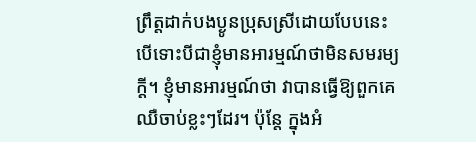ព្រឹត្តដាក់បងប្ងូនប្រុសស្រីដោយបែបនេះ បើទោះបីជាខ្ញុំមានអារម្មណ៍ថាមិនសមរម្យក្ដី។ ខ្ញុំមានអារម្មណ៍ថា វាបានធ្វើឱ្យពួកគេឈឺចាប់ខ្លះៗដែរ។ ប៉ុន្តែ ក្នុងអំ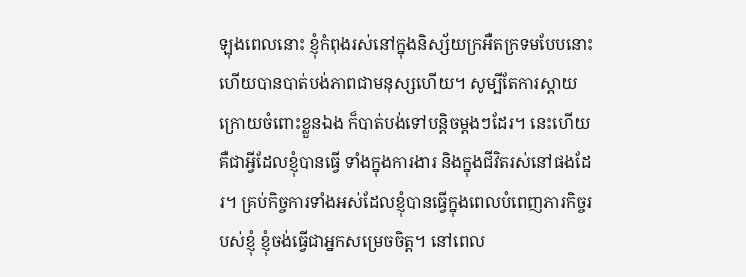ឡុងពេលនោះ ខ្ញុំកំពុងរស់នៅក្នុងនិស្ស័យក្រអឺតក្រទមបែបនោះ ហើយបានបាត់បង់ភាពជាមនុស្សហើយ។ សូម្បីតែការស្ដាយក្រោយចំពោះខ្លួនឯង ក៏បាត់បង់ទៅបន្តិចម្ដងៗដែរ។ នេះហើយគឺជាអ្វីដែលខ្ញុំបានធ្វើ ទាំងក្នុងការងារ និងក្នុងជីវិតរស់នៅផងដែរ។ គ្រប់កិច្ចការទាំងអស់ដែលខ្ញុំបានធ្វើក្នុងពេលបំពេញភារកិច្ចរបស់ខ្ញុំ ខ្ញុំចង់ធ្វើជាអ្នកសម្រេចចិត្ត។ នៅពេល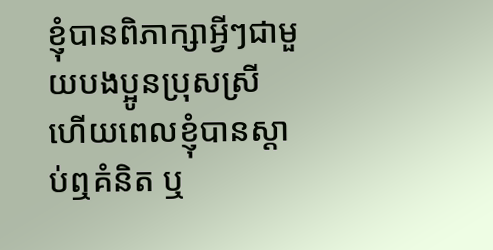ខ្ញុំបានពិភាក្សាអ្វីៗជាមួយបងប្អូនប្រុសស្រី ហើយពេលខ្ញុំបានស្ដាប់ឮគំនិត ឬ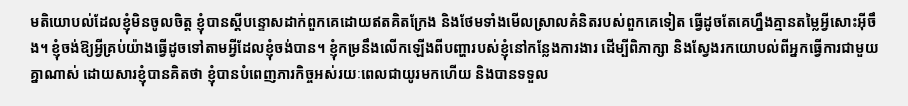មតិយោបល់ដែលខ្ញុំមិនចូលចិត្ត ខ្ញុំបានស្ដីបន្ទោសដាក់ពួកគេដោយឥតគិតក្រែង និងថែមទាំងមើលស្រាលគំនិតរបស់ពួកគេទៀត ធ្វើដូចតែគេហ្នឹងគ្មានតម្លៃអ្វីសោះអ៊ីចឹង។ ខ្ញុំចង់ឱ្យអ្វីគ្រប់យ៉ាងធ្វើដូចទៅតាមអ្វីដែលខ្ញុំចង់បាន។ ខ្ញុំកម្រនឹងលើកឡើងពីបញ្ហារបស់ខ្ញុំនៅកន្លែងការងារ ដើម្បីពិភាក្សា និងស្វែងរកយោបល់ពីអ្នកធ្វើការជាមួយគ្នាណាស់ ដោយសារខ្ញុំបានគិតថា ខ្ញុំបានបំពេញភារកិច្ចអស់រយៈពេលជាយូរមកហើយ និងបានទទួល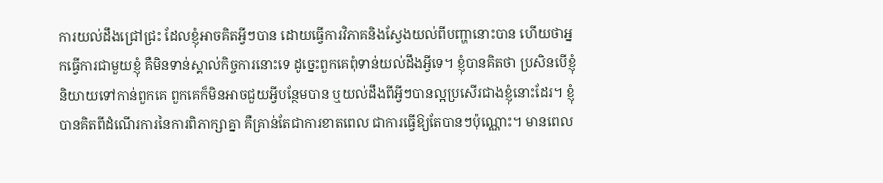ការយល់ដឹងជ្រៅជ្រះ ដែលខ្ញុំអាចគិតអ្វីៗបាន ដោយធ្វើការវិភាគនិងស្វែងយល់ពីបញ្ហានោះបាន ហើយថាអ្នកធ្វើការជាមួយខ្ញុំ គឺមិនទាន់ស្គាល់កិច្ចការនោះទេ ដូច្នេះពួកគេពុំទាន់យល់ដឹងអ្វីទេ។ ខ្ញុំបានគិតថា ប្រសិនបើខ្ញុំនិយាយទៅកាន់ពួកគេ ពួកគេក៏មិនអាចជួយអ្វីបន្ថែមបាន ឬយល់ដឹងពីអ្វីៗបានល្អប្រសើរជាងខ្ញុំនោះដែរ។ ខ្ញុំបានគិតពីដំណើរការនៃការពិភាក្សាគ្នា គឺគ្រាន់តែជាការខាតពេល ជាការធ្វើឱ្យតែបានៗប៉ុណ្ណោះ។ មានពេល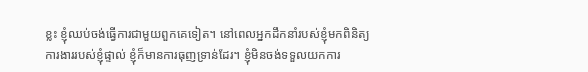ខ្លះ ខ្ញុំឈប់ចង់ធ្វើការជាមួយពួកគេទៀត។ នៅពេលអ្នកដឹកនាំរបស់ខ្ញុំមកពិនិត្យការងាររបស់ខ្ញុំផ្ទាល់ ខ្ញុំក៏មានការធុញទ្រាន់ដែរ។ ខ្ញុំមិនចង់ទទួលយកការ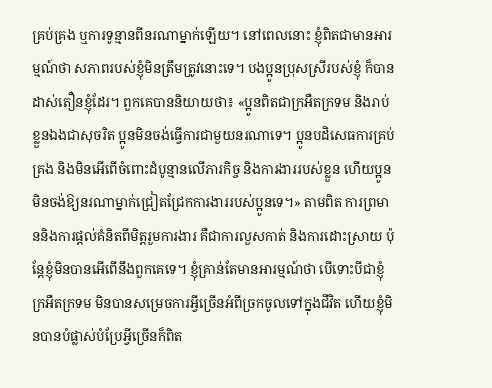គ្រប់គ្រង ឬការទូន្មានពីនរណាម្នាក់ឡើយ។ នៅពេលនោះ ខ្ញុំពិតជាមានអារម្មណ៍ថា សភាពរបស់ខ្ញុំមិនត្រឹមត្រូវនោះទេ។ បងប្អូនប្រុសស្រីរបស់ខ្ញុំ ក៏បានដាស់តឿនខ្ញុំដែរ។ ពួកគេបាននិយាយថា៖ «ប្អូនពិតជាក្រអឺតក្រទម និងរាប់ខ្លួនឯងជាសុចរិត ប្អូនមិនចង់ធ្វើការជាមួយនរណាទេ។ ប្អូនបដិសេធការគ្រប់គ្រង និងមិនអើពើចំពោះដំបូន្មានលើភារកិច្ច និងការងាររបស់ខ្លួន ហើយប្អូនមិនចង់ឱ្យនរណាម្នាក់ជ្រៀតជ្រែកការងាររបស់ប្អូនទេ។» តាមពិត ការព្រមាននិងការផ្ដល់គំនិតពីមិត្តរួមការងារ គឺជាការលួសកាត់ និងការដោះស្រាយ ប៉ុន្តែខ្ញុំមិនបានអើពើនឹងពួកគេទេ។ ខ្ញុំគ្រាន់តែមានអារម្មណ៍ថា បើទោះបីជាខ្ញុំក្រអឺតក្រទម មិនបានសម្រេចការអ្វីច្រើនអំពីច្រកចូលទៅក្នុងជីវិត ហើយខ្ញុំមិនបានបំផ្លាស់បំប្រែអ្វីច្រើនក៏ពិត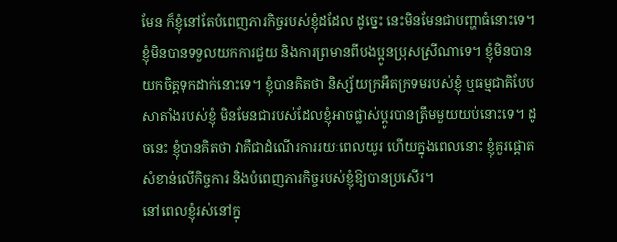មែន ក៏ខ្ញុំនៅតែបំពេញភារកិច្ចរបស់ខ្ញុំដដែល ដូច្នេះ នេះមិនមែនជាបញ្ហាធំនោះទេ។ ខ្ញុំមិនបានទទួលយកការជួយ និងការព្រមានពីបងប្អូនប្រុសស្រីណាទេ។ ខ្ញុំមិនបានយកចិត្តទុកដាក់នោះទេ។ ខ្ញុំបានគិតថា និស្ស័យក្រអឺតក្រទមរបស់ខ្ញុំ ឬធម្មជាតិបែបសាតាំងរបស់ខ្ញុំ មិនមែនជារបស់ដែលខ្ញុំអាចផ្លាស់ប្ដូរបានត្រឹមមួយយប់នោះទេ។ ដូចនេះ ខ្ញុំបានគិតថា វាគឺជាដំណើរការរយៈពេលយូរ ហើយក្នុងពេលនោះ ខ្ញុំគួរផ្ដោតសំខាន់លើកិច្ចការ និងបំពេញភារកិច្ចរបស់ខ្ញុំឱ្យបានប្រសើរ។
នៅពេលខ្ញុំរស់នៅក្នុ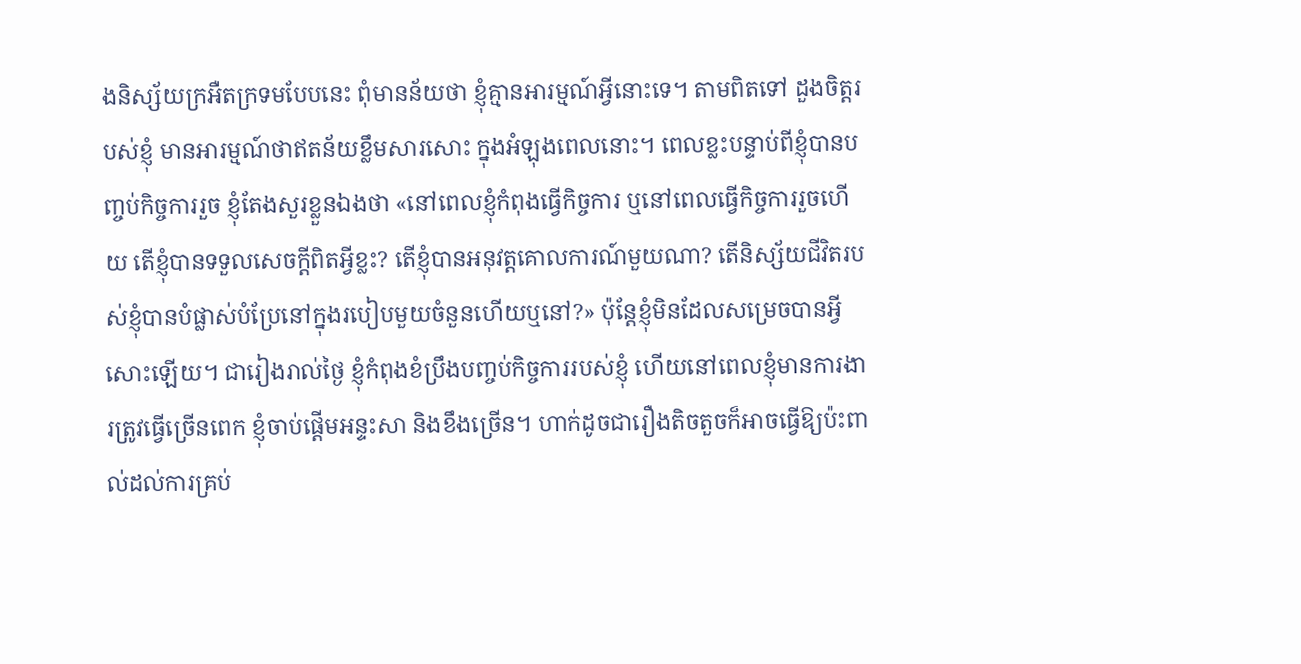ងនិស្ស័យក្រអឺតក្រទមបែបនេះ ពុំមានន័យថា ខ្ញុំគ្មានអារម្មណ៍អ្វីនោះទេ។ តាមពិតទៅ ដួងចិត្តរបស់ខ្ញុំ មានអារម្មណ៍ថាឥតន័យខ្លឹមសារសោះ ក្នុងអំឡុងពេលនោះ។ ពេលខ្លះបន្ទាប់ពីខ្ញុំបានបញ្ចប់កិច្ចការរួច ខ្ញុំតែងសួរខ្លួនឯងថា «នៅពេលខ្ញុំកំពុងធ្វើកិច្ចការ ឬនៅពេលធ្វើកិច្ចការរួចហើយ តើខ្ញុំបានទទួលសេចក្ដីពិតអ្វីខ្លះ? តើខ្ញុំបានអនុវត្តគោលការណ៍មួយណា? តើនិស្ស័យជីវិតរបស់ខ្ញុំបានបំផ្លាស់បំប្រែនៅក្នុងរបៀបមួយចំនួនហើយឬនៅ?» ប៉ុន្តែខ្ញុំមិនដែលសម្រេចបានអ្វីសោះឡើយ។ ជារៀងរាល់ថ្ងៃ ខ្ញុំកំពុងខំប្រឹងបញ្ចប់កិច្ចការរបស់ខ្ញុំ ហើយនៅពេលខ្ញុំមានការងារត្រូវធ្វើច្រើនពេក ខ្ញុំចាប់ផ្ដើមអន្ទះសា និងខឹងច្រើន។ ហាក់ដូចជារឿងតិចតួចក៏អាចធ្វើឱ្យប៉ះពាល់ដល់ការគ្រប់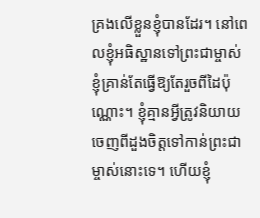គ្រងលើខ្លួនខ្ញុំបានដែរ។ នៅពេលខ្ញុំអធិស្ឋានទៅព្រះជាម្ចាស់ ខ្ញុំគ្រាន់តែធ្វើឱ្យតែរួចពីដៃប៉ុណ្ណោះ។ ខ្ញុំគ្មានអ្វីត្រូវនិយាយចេញពីដួងចិត្តទៅកាន់ព្រះជាម្ចាស់នោះទេ។ ហើយខ្ញុំ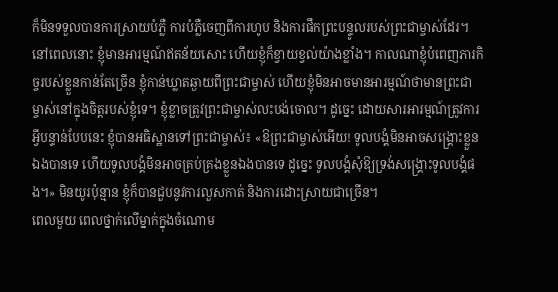ក៏មិនទទួលបានការស្រាយបំភ្លឺ ការបំភ្លឺចេញពីការហូប និងការផឹកព្រះបន្ទូលរបស់ព្រះជាម្ចាស់ដែរ។ នៅពេលនោះ ខ្ញុំមានអារម្មណ៍ឥតន័យសោះ ហើយខ្ញុំក៏ខ្វាយខ្វល់យ៉ាងខ្លាំង។ កាលណាខ្ញុំបំពេញភារកិច្ចរបស់ខ្លួនកាន់តែច្រើន ខ្ញុំកាន់ឃ្លាតឆ្ងាយពីព្រះជាម្ចាស់ ហើយខ្ញុំមិនអាចមានអារម្មណ៍ថាមានព្រះជាម្ចាស់នៅក្នុងចិត្តរបស់ខ្ញុំទេ។ ខ្ញុំខ្លាចត្រូវព្រះជាម្ចាស់លះបង់ចោល។ ដូច្នេះ ដោយសារអារម្មណ៍ត្រូវការអ្វីបន្ទាន់បែបនេះ ខ្ញុំបានអធិស្ឋានទៅព្រះជាម្ចាស់៖ «ឱព្រះជាម្ចាស់អើយ! ទូលបង្គំមិនអាចសង្គ្រោះខ្លួនឯងបានទេ ហើយទូលបង្គំមិនអាចគ្រប់គ្រងខ្លួនឯងបានទេ ដូច្នេះ ទូលបង្គំសុំឱ្យទ្រង់សង្គ្រោះទូលបង្គំផង។» មិនយូរប៉ុន្មាន ខ្ញុំក៏បានជួបនូវការលួសកាត់ និងការដោះស្រាយជាច្រើន។
ពេលមួយ ពេលថ្នាក់លើម្នាក់ក្នុងចំណោម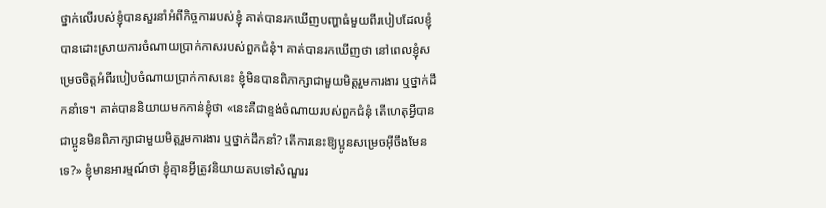ថ្នាក់លើរបស់ខ្ញុំបានសួរនាំអំពីកិច្ចការរបស់ខ្ញុំ គាត់បានរកឃើញបញ្ហាធំមួយពីរបៀបដែលខ្ញុំបានដោះស្រាយការចំណាយប្រាក់កាសរបស់ពួកជំនុំ។ គាត់បានរកឃើញថា នៅពេលខ្ញុំសម្រេចចិត្តអំពីរបៀបចំណាយប្រាក់កាសនេះ ខ្ញុំមិនបានពិភាក្សាជាមួយមិត្តរួមការងារ ឬថ្នាក់ដឹកនាំទេ។ គាត់បាននិយាយមកកាន់ខ្ញុំថា «នេះគឺជាខ្ទង់ចំណាយរបស់ពួកជំនុំ តើហេតុអ្វីបានជាប្អូនមិនពិភាក្សាជាមួយមិត្តរួមការងារ ឬថ្នាក់ដឹកនាំ? តើការនេះឱ្យប្អូនសម្រេចអ៊ីចឹងមែនទេ?» ខ្ញុំមានអារម្មណ៍ថា ខ្ញុំគ្មានអ្វីត្រូវនិយាយតបទៅសំណួររ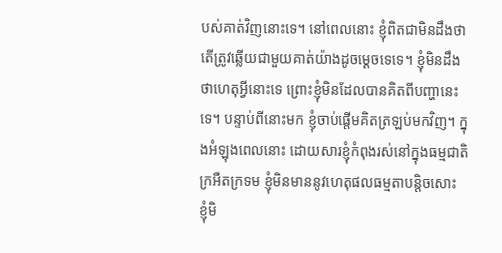បស់គាត់វិញនោះទេ។ នៅពេលនោះ ខ្ញុំពិតជាមិនដឹងថាតើត្រូវឆ្លើយជាមួយគាត់យ៉ាងដូចម្ដេចទេទេ។ ខ្ញុំមិនដឹងថាហេតុអ្វីនោះទេ ព្រោះខ្ញុំមិនដែលបានគិតពីបញ្ហានេះទេ។ បន្ទាប់ពីនោះមក ខ្ញុំចាប់ផ្ដើមគិតត្រឡប់មកវិញ។ ក្នុងអំឡុងពេលនោះ ដោយសារខ្ញុំកំពុងរស់នៅក្នុងធម្មជាតិក្រអឺតក្រទម ខ្ញុំមិនមាននូវហេតុផលធម្មតាបន្តិចសោះ ខ្ញុំមិ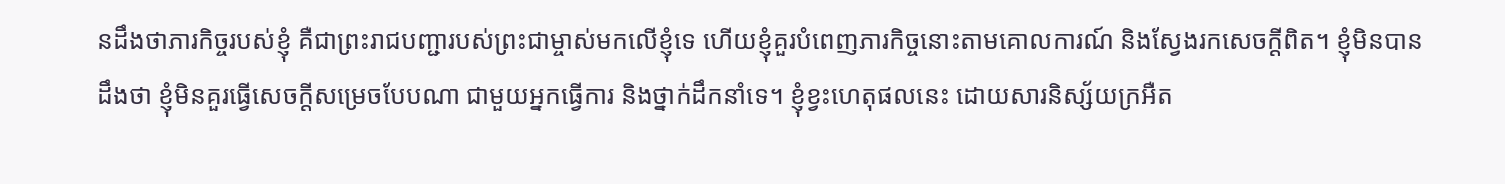នដឹងថាភារកិច្ចរបស់ខ្ញុំ គឺជាព្រះរាជបញ្ជារបស់ព្រះជាម្ចាស់មកលើខ្ញុំទេ ហើយខ្ញុំគួរបំពេញភារកិច្ចនោះតាមគោលការណ៍ និងស្វែងរកសេចក្ដីពិត។ ខ្ញុំមិនបានដឹងថា ខ្ញុំមិនគួរធ្វើសេចក្ដីសម្រេចបែបណា ជាមួយអ្នកធ្វើការ និងថ្នាក់ដឹកនាំទេ។ ខ្ញុំខ្វះហេតុផលនេះ ដោយសារនិស្ស័យក្រអឺត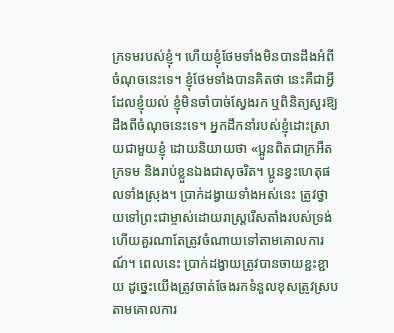ក្រទមរបស់ខ្ញុំ។ ហើយខ្ញុំថែមទាំងមិនបានដឹងអំពីចំណុចនេះទេ។ ខ្ញុំថែមទាំងបានគិតថា នេះគឺជាអ្វីដែលខ្ញុំយល់ ខ្ញុំមិនចាំបាច់ស្វែងរក ឬពិនិត្យសួរឱ្យដឹងពីចំណុចនេះទេ។ អ្នកដឹកនាំរបស់ខ្ញុំដោះស្រាយជាមួយខ្ញុំ ដោយនិយាយថា «ប្អូនពិតជាក្រអឺតក្រទម និងរាប់ខ្លួនឯងជាសុចរិត។ ប្អូនខ្វះហេតុផលទាំងស្រុង។ ប្រាក់ដង្វាយទាំងអស់នេះ ត្រូវថ្វាយទៅព្រះជាម្ចាស់ដោយរាស្រ្តរើសតាំងរបស់ទ្រង់ ហើយគួរណាតែត្រូវចំណាយទៅតាមគោលការណ៍។ ពេលនេះ ប្រាក់ដង្វាយត្រូវបានចាយខ្ជះខ្ជាយ ដូច្នេះយើងត្រូវចាត់ចែងរកទំនួលខុសត្រូវស្របតាមគោលការ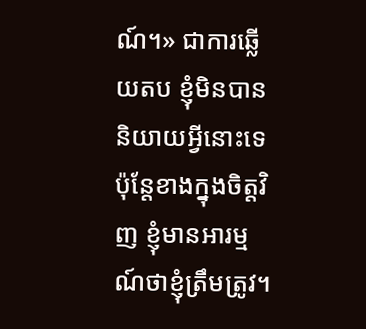ណ៍។» ជាការឆ្លើយតប ខ្ញុំមិនបាននិយាយអ្វីនោះទេ ប៉ុន្តែខាងក្នុងចិត្តវិញ ខ្ញុំមានអារម្មណ៍ថាខ្ញុំត្រឹមត្រូវ។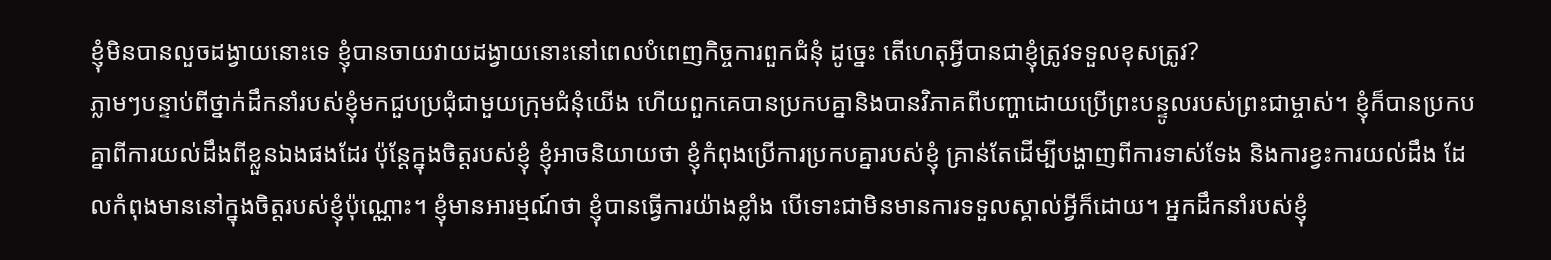ខ្ញុំមិនបានលួចដង្វាយនោះទេ ខ្ញុំបានចាយវាយដង្វាយនោះនៅពេលបំពេញកិច្ចការពួកជំនុំ ដូច្នេះ តើហេតុអ្វីបានជាខ្ញុំត្រូវទទួលខុសត្រូវ?
ភ្លាមៗបន្ទាប់ពីថ្នាក់ដឹកនាំរបស់ខ្ញុំមកជួបប្រជុំជាមួយក្រុមជំនុំយើង ហើយពួកគេបានប្រកបគ្នានិងបានវិភាគពីបញ្ហាដោយប្រើព្រះបន្ទូលរបស់ព្រះជាម្ចាស់។ ខ្ញុំក៏បានប្រកបគ្នាពីការយល់ដឹងពីខ្លួនឯងផងដែរ ប៉ុន្តែក្នុងចិត្តរបស់ខ្ញុំ ខ្ញុំអាចនិយាយថា ខ្ញុំកំពុងប្រើការប្រកបគ្នារបស់ខ្ញុំ គ្រាន់តែដើម្បីបង្ហាញពីការទាស់ទែង និងការខ្វះការយល់ដឹង ដែលកំពុងមាននៅក្នុងចិត្តរបស់ខ្ញុំប៉ុណ្ណោះ។ ខ្ញុំមានអារម្មណ៍ថា ខ្ញុំបានធ្វើការយ៉ាងខ្លាំង បើទោះជាមិនមានការទទួលស្គាល់អ្វីក៏ដោយ។ អ្នកដឹកនាំរបស់ខ្ញុំ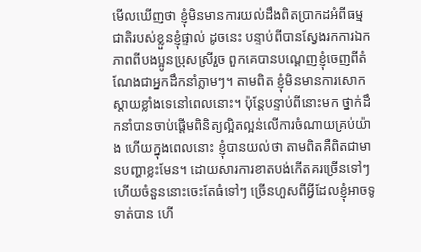មើលឃើញថា ខ្ញុំមិនមានការយល់ដឹងពិតប្រាកដអំពីធម្មជាតិរបស់ខ្លួនខ្ញុំផ្ទាល់ ដូចនេះ បន្ទាប់ពីបានស្វែងរកការឯកភាពពីបងប្អូនប្រុសស្រីរួច ពួកគេបានបណ្ដេញខ្ញុំចេញពីតំណែងជាអ្នកដឹកនាំភ្លាមៗ។ តាមពិត ខ្ញុំមិនមានការសោកស្ដាយខ្លាំងទេនៅពេលនោះ។ ប៉ុន្តែបន្ទាប់ពីនោះមក ថ្នាក់ដឹកនាំបានចាប់ផ្ដើមពិនិត្យល្អិតល្អន់លើការចំណាយគ្រប់យ៉ាង ហើយក្នុងពេលនោះ ខ្ញុំបានយល់ថា តាមពិតគឺពិតជាមានបញ្ហាខ្លះមែន។ ដោយសារការខាតបង់កើតគរច្រើនទៅៗ ហើយចំនួននោះចេះតែធំទៅៗ ច្រើនហួសពីអ្វីដែលខ្ញុំអាចទូទាត់បាន ហើ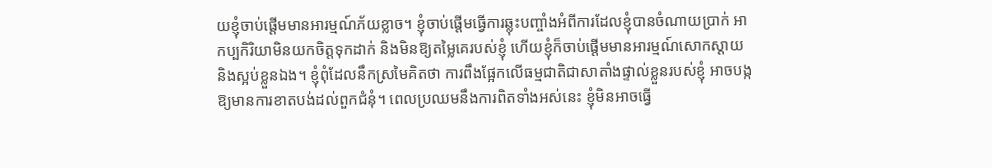យខ្ញុំចាប់ផ្ដើមមានអារម្មណ៍ភ័យខ្លាច។ ខ្ញុំចាប់ផ្ដើមធ្វើការឆ្លុះបញ្ចាំងអំពីការដែលខ្ញុំបានចំណាយប្រាក់ អាកប្បកិរិយាមិនយកចិត្តទុកដាក់ និងមិនឱ្យតម្លៃគេរបស់ខ្ញុំ ហើយខ្ញុំក៏ចាប់ផ្ដើមមានអារម្មណ៍សោកស្ដាយ និងស្អប់ខ្លួនឯង។ ខ្ញុំពុំដែលនឹកស្រមៃគិតថា ការពឹងផ្អែកលើធម្មជាតិជាសាតាំងផ្ទាល់ខ្លួនរបស់ខ្ញុំ អាចបង្កឱ្យមានការខាតបង់ដល់ពួកជំនុំ។ ពេលប្រឈមនឹងការពិតទាំងអស់នេះ ខ្ញុំមិនអាចធ្វើ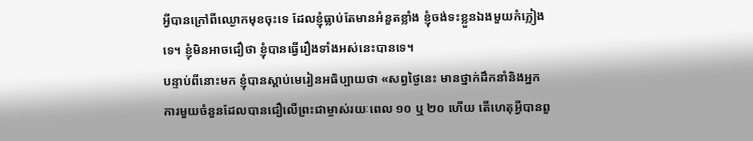អ្វីបានក្រៅពីឈ្ងោកមុខចុះទេ ដែលខ្ញុំធ្លាប់តែមានអំនួតខ្លាំង ខ្ញុំចង់ទះខ្លួនឯងមួយកំភ្លៀងទេ។ ខ្ញុំមិនអាចជឿថា ខ្ញុំបានធ្វើរឿងទាំងអស់នេះបានទេ។
បន្ទាប់ពីនោះមក ខ្ញុំបានស្ដាប់មេរៀនអធិប្បាយថា «សព្វថ្ងៃនេះ មានថ្នាក់ដឹកនាំនិងអ្នកការមួយចំនួនដែលបានជឿលើព្រះជាម្ចាស់រយៈពេល ១០ ឬ ២០ ហើយ តើហេតុអ្វីបានពួ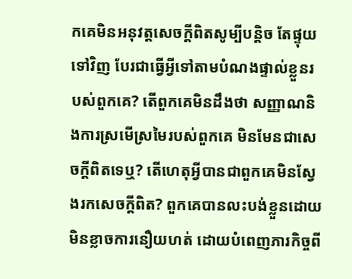កគេមិនអនុវត្តសេចក្ដីពិតសូម្បីបន្តិច តែផ្ទុយទៅវិញ បែរជាធ្វើអ្វីទៅតាមបំណងផ្ទាល់ខ្លួនរបស់ពួកគេ? តើពួកគេមិនដឹងថា សញ្ញាណនិងការស្រមើស្រមៃរបស់ពួកគេ មិនមែនជាសេចក្ដីពិតទេឬ? តើហេតុអ្វីបានជាពួកគេមិនស្វែងរកសេចក្ដីពិត? ពួកគេបានលះបង់ខ្លួនដោយមិនខ្លាចការនឿយហត់ ដោយបំពេញភារកិច្ចពី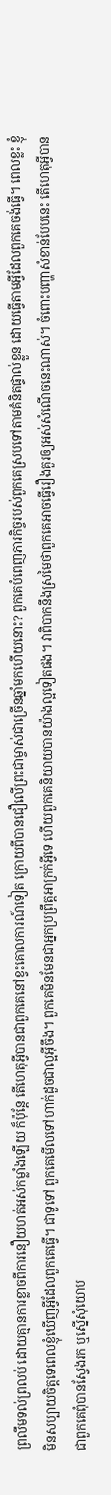ព្រលឹមទល់ព្រលប់ ដោយគ្មានការខ្លាចពីការនឿយហត់អស់កម្លាំងឡើយ ក៏ប៉ុន្តែ តើហេតុអ្វីបានជាពួកគេនៅខ្វះគោលការណ៍ទៀត ក្រោយពីបានជឿលើព្រះជាម្ចាស់ជាច្រើនឆ្នាំមកហើយនោះ? ពួកគេបំពេញភារកិច្ចរបស់ពួកគេស្របទៅតាមគំនិតផ្ទាល់ខ្លួន ដោយធ្វើតាមអ្វីដែលពួកគេចង់ធ្វើ។ ពេលខ្លះ ខ្ញុំមិនសប្បាយចិត្តទេពេលខ្ញុំឃើញអ្វីដែលពួកគេធ្វើ។ ជាទូទៅ ពួកគេមើលទៅហាក់ដួចជាល្អអ៊ីចឹង។ ពួកគេមិនមែនជាអ្នកប្រព្រឹត្តអាក្រក់អ្វីទេ ហើយពួកគេនិយាយបានយ៉ាងល្អទៀតផង។ វាពិបាកនឹងស្រមៃថាពួកគេអាចធ្វើរឿងគួរឲ្យអស់សំណើចនេះណាស់។ ចំពោះបញ្ហាសំខាន់បែបនេះ តើហេតុអ្វីបានជាពួកគេពុំបានស្វែងរក ឬស្នើសុំយោប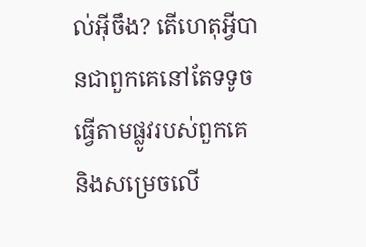ល់អ៊ីចឹង? តើហេតុអ្វីបានជាពួកគេនៅតែទទូចធ្វើតាមផ្លូវរបស់ពួកគេ និងសម្រេចលើ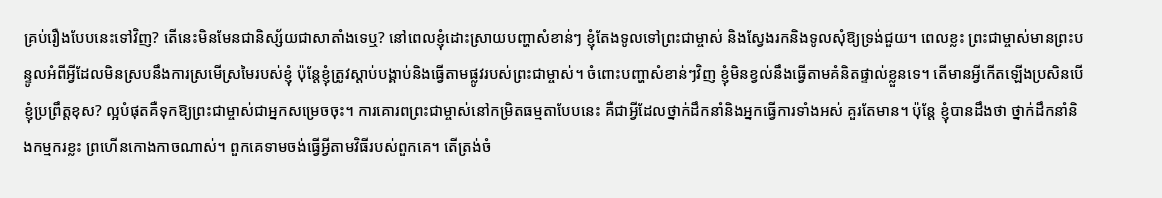គ្រប់រឿងបែបនេះទៅវិញ? តើនេះមិនមែនជានិស្ស័យជាសាតាំងទេឬ? នៅពេលខ្ញុំដោះស្រាយបញ្ហាសំខាន់ៗ ខ្ញុំតែងទូលទៅព្រះជាម្ចាស់ និងស្វែងរកនិងទូលសុំឱ្យទ្រង់ជួយ។ ពេលខ្លះ ព្រះជាម្ចាស់មានព្រះបន្ទូលអំពីអ្វីដែលមិនស្របនឹងការស្រមើស្រមៃរបស់ខ្ញុំ ប៉ុន្តែខ្ញុំត្រូវស្ដាប់បង្គាប់និងធ្វើតាមផ្លូវរបស់ព្រះជាម្ចាស់។ ចំពោះបញ្ហាសំខាន់ៗវិញ ខ្ញុំមិនខ្វល់នឹងធ្វើតាមគំនិតផ្ទាល់ខ្លួនទេ។ តើមានអ្វីកើតឡើងប្រសិនបើខ្ញុំប្រព្រឹត្តខុស? ល្អបំផុតគឺទុកឱ្យព្រះជាម្ចាស់ជាអ្នកសម្រេចចុះ។ ការគោរពព្រះជាម្ចាស់នៅកម្រិតធម្មតាបែបនេះ គឺជាអ្វីដែលថ្នាក់ដឹកនាំនិងអ្នកធ្វើការទាំងអស់ គួរតែមាន។ ប៉ុន្តែ ខ្ញុំបានដឹងថា ថ្នាក់ដឹកនាំនិងកម្មករខ្លះ ព្រហើនកោងកាចណាស់។ ពួកគេទាមចង់ធ្វើអ្វីតាមវិធីរបស់ពួកគេ។ តើត្រង់ចំ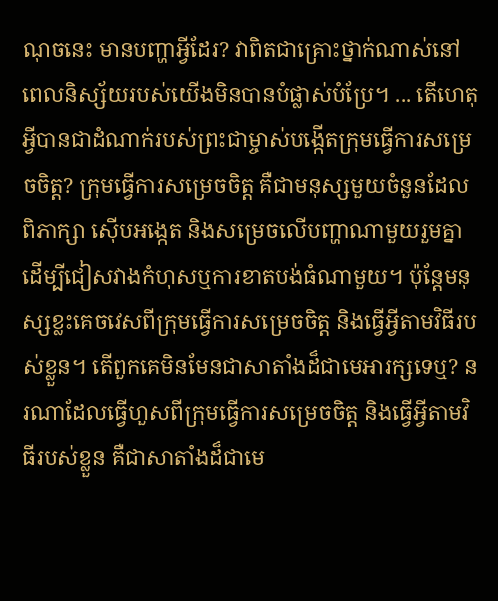ណុចនេះ មានបញ្ហាអ្វីដែរ? វាពិតជាគ្រោះថ្នាក់ណាស់នៅពេលនិស្ស័យរបស់យើងមិនបានបំផ្លាស់បំប្រែ។ ... តើហេតុអ្វីបានជាដំណាក់របស់ព្រះជាម្ចាស់បង្កើតក្រុមធ្វើការសម្រេចចិត្ត? ក្រុមធ្វើការសម្រេចចិត្ត គឺជាមនុស្សមួយចំនួនដែលពិភាក្សា ស៊ើបអង្កេត និងសម្រេចលើបញ្ហាណាមួយរួមគ្នា ដើម្បីជៀសវាងកំហុសឬការខាតបង់ធំណាមួយ។ ប៉ុន្តែមនុស្សខ្លះគេចវេសពីក្រុមធ្វើការសម្រេចចិត្ត និងធ្វើអ្វីតាមវិធីរបស់ខ្លួន។ តើពួកគេមិនមែនជាសាតាំងដ៏ជាមេអារក្សទេឬ? នរណាដែលធ្វើហួសពីក្រុមធ្វើការសម្រេចចិត្ត និងធ្វើអ្វីតាមវិធីរបស់ខ្លួន គឺជាសាតាំងដ៏ជាមេ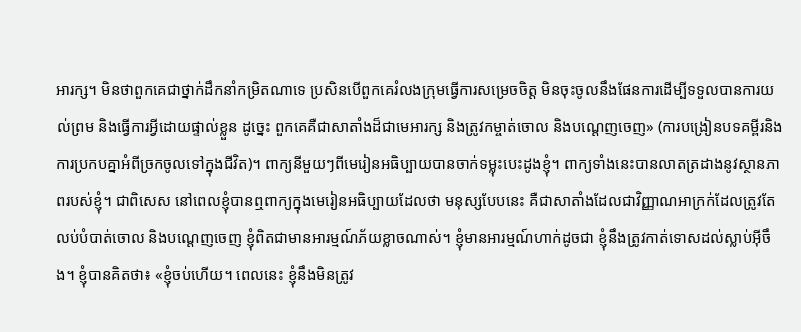អារក្ស។ មិនថាពួកគេជាថ្នាក់ដឹកនាំកម្រិតណាទេ ប្រសិនបើពួកគេរំលងក្រុមធ្វើការសម្រេចចិត្ត មិនចុះចូលនឹងផែនការដើម្បីទទួលបានការយល់ព្រម និងធ្វើការអ្វីដោយផ្ទាល់ខ្លួន ដូច្នេះ ពួកគេគឺជាសាតាំងដ៏ជាមេអារក្ស និងត្រូវកម្ចាត់ចោល និងបណ្ដេញចេញ» (ការបង្រៀនបទគម្ពីរនិងការប្រកបគ្នាអំពីច្រកចូលទៅក្នុងជីវិត)។ ពាក្យនីមួយៗពីមេរៀនអធិប្បាយបានចាក់ទម្លុះបេះដូងខ្ញុំ។ ពាក្យទាំងនេះបានលាតត្រដាងនូវស្ថានភាពរបស់ខ្ញុំ។ ជាពិសេស នៅពេលខ្ញុំបានឮពាក្យក្នុងមេរៀនអធិប្បាយដែលថា មនុស្សបែបនេះ គឺជាសាតាំងដែលជាវិញ្ញាណអាក្រក់ដែលត្រូវតែលប់បំបាត់ចោល និងបណ្ដេញចេញ ខ្ញុំពិតជាមានអារម្មណ៍ភ័យខ្លាចណាស់។ ខ្ញុំមានអារម្មណ៍ហាក់ដូចជា ខ្ញុំនឹងត្រូវកាត់ទោសដល់ស្លាប់អ៊ីចឹង។ ខ្ញុំបានគិតថា៖ «ខ្ញុំចប់ហើយ។ ពេលនេះ ខ្ញុំនឹងមិនត្រូវ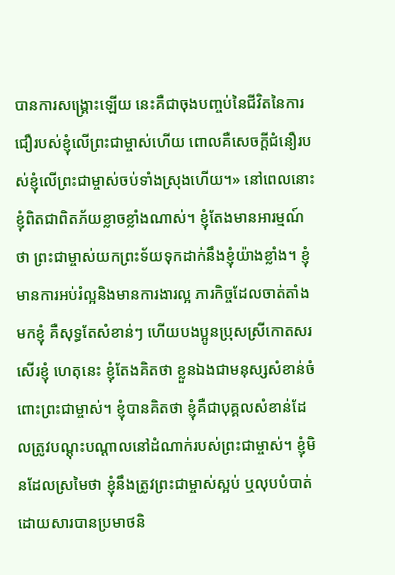បានការសង្គ្រោះឡើយ នេះគឺជាចុងបញ្ចប់នៃជីវិតនៃការជឿរបស់ខ្ញុំលើព្រះជាម្ចាស់ហើយ ពោលគឺសេចក្ដីជំនឿរបស់ខ្ញុំលើព្រះជាម្ចាស់ចប់ទាំងស្រុងហើយ។» នៅពេលនោះ ខ្ញុំពិតជាពិតភ័យខ្លាចខ្លាំងណាស់។ ខ្ញុំតែងមានអារម្មណ៍ថា ព្រះជាម្ចាស់យកព្រះទ័យទុកដាក់នឹងខ្ញុំយ៉ាងខ្លាំង។ ខ្ញុំមានការអប់រំល្អនិងមានការងារល្អ ភារកិច្ចដែលចាត់តាំងមកខ្ញុំ គឺសុទ្ធតែសំខាន់ៗ ហើយបងប្អូនប្រុសស្រីកោតសរសើរខ្ញុំ ហេតុនេះ ខ្ញុំតែងគិតថា ខ្លួនឯងជាមនុស្សសំខាន់ចំពោះព្រះជាម្ចាស់។ ខ្ញុំបានគិតថា ខ្ញុំគឺជាបុគ្គលសំខាន់ដែលត្រូវបណ្ដុះបណ្ដាលនៅដំណាក់របស់ព្រះជាម្ចាស់។ ខ្ញុំមិនដែលស្រមៃថា ខ្ញុំនឹងត្រូវព្រះជាម្ចាស់ស្អប់ ឬលុបបំបាត់ដោយសារបានប្រមាថនិ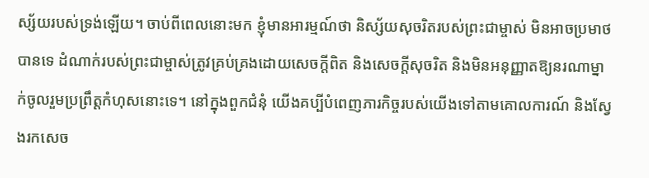ស្ស័យរបស់ទ្រង់ឡើយ។ ចាប់ពីពេលនោះមក ខ្ញុំមានអារម្មណ៍ថា និស្ស័យសុចរិតរបស់ព្រះជាម្ចាស់ មិនអាចប្រមាថបានទេ ដំណាក់របស់ព្រះជាម្ចាស់ត្រូវគ្រប់គ្រងដោយសេចក្ដីពិត និងសេចក្ដីសុចរិត និងមិនអនុញ្ញាតឱ្យនរណាម្នាក់ចូលរួមប្រព្រឹត្តកំហុសនោះទេ។ នៅក្នុងពួកជំនុំ យើងគប្បីបំពេញភារកិច្ចរបស់យើងទៅតាមគោលការណ៍ និងស្វែងរកសេច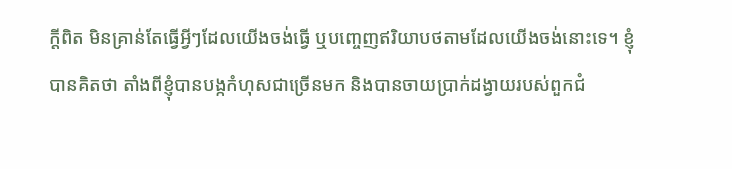ក្ដីពិត មិនគ្រាន់តែធ្វើអ្វីៗដែលយើងចង់ធ្វើ ឬបញ្ចេញឥរិយាបថតាមដែលយើងចង់នោះទេ។ ខ្ញុំបានគិតថា តាំងពីខ្ញុំបានបង្កកំហុសជាច្រើនមក និងបានចាយប្រាក់ដង្វាយរបស់ពួកជំ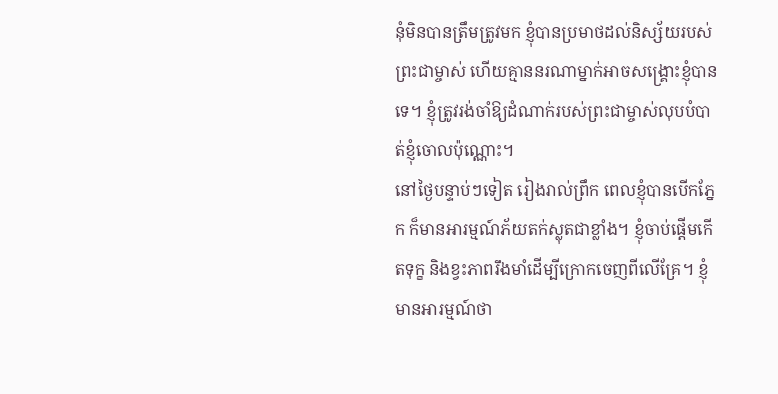នុំមិនបានត្រឹមត្រូវមក ខ្ញុំបានប្រមាថដល់និស្ស័យរបស់ព្រះជាម្ចាស់ ហើយគ្មាននរណាម្នាក់អាចសង្គ្រោះខ្ញុំបានទេ។ ខ្ញុំត្រូវរង់ចាំឱ្យដំណាក់របស់ព្រះជាម្ចាស់លុបបំបាត់ខ្ញុំចោលប៉ុណ្ណោះ។
នៅថ្ងៃបន្ទាប់ៗទៀត រៀងរាល់ព្រឹក ពេលខ្ញុំបានបើកភ្នែក ក៏មានអារម្មណ៍ភ័យតក់ស្លុតជាខ្លាំង។ ខ្ញុំចាប់ផ្ដើមកើតទុក្ខ និងខ្វះភាពរឹងមាំដើម្បីក្រោកចេញពីលើគ្រែ។ ខ្ញុំមានអារម្មណ៍ថា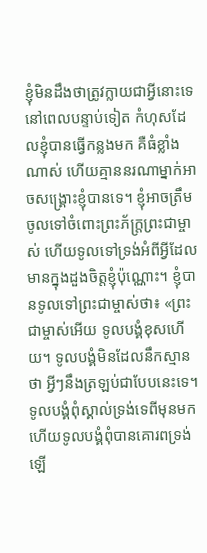ខ្ញុំមិនដឹងថាត្រូវក្លាយជាអ្វីនោះទេនៅពេលបន្ទាប់ទៀត កំហុសដែលខ្ញុំបានធ្វើកន្លងមក គឺធំខ្លាំងណាស់ ហើយគ្មាននរណាម្នាក់អាចសង្គ្រោះខ្ញុំបានទេ។ ខ្ញុំអាចត្រឹមចូលទៅចំពោះព្រះភ័ក្រ្តព្រះជាម្ចាស់ ហើយទូលទៅទ្រង់អំពីអ្វីដែលមានក្នុងដួងចិត្តខ្ញុំប៉ុណ្ណោះ។ ខ្ញុំបានទូលទៅព្រះជាម្ចាស់ថា៖ «ព្រះជាម្ចាស់អើយ ទូលបង្គំខុសហើយ។ ទូលបង្គំមិនដែលនឹកស្មានថា អ្វីៗនឹងត្រឡប់ជាបែបនេះទេ។ ទូលបង្គំពុំស្គាល់ទ្រង់ទេពីមុនមក ហើយទូលបង្គំពុំបានគោរពទ្រង់ឡើ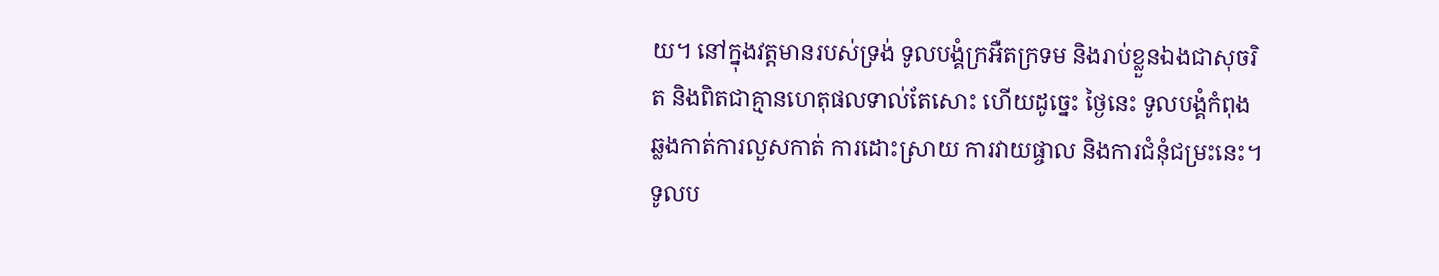យ។ នៅក្នុងវត្តមានរបស់ទ្រង់ ទូលបង្គំក្រអឺតក្រទម និងរាប់ខ្លួនឯងជាសុចរិត និងពិតជាគ្មានហេតុផលទាល់តែសោះ ហើយដូច្នេះ ថ្ងៃនេះ ទូលបង្គំកំពុងឆ្លងកាត់ការលួសកាត់ ការដោះស្រាយ ការវាយផ្ចាល និងការជំនុំជម្រះនេះ។ ទូលប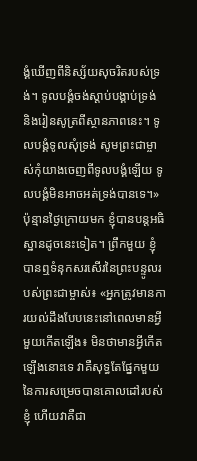ង្គំឃើញពីនិស្ស័យសុចរិតរបស់ទ្រង់។ ទូលបង្គំចង់ស្ដាប់បង្គាប់ទ្រង់ និងរៀនសូត្រពីស្ថានភាពនេះ។ ទូលបង្គំទូលសុំទ្រង់ សូមព្រះជាម្ចាស់កុំយាងចេញពីទូលបង្គំឡើយ ទូលបង្គំមិនអាចអត់ទ្រង់បានទេ។» ប៉ុន្មានថ្ងៃក្រោយមក ខ្ញុំបានបន្តអធិស្ឋានដូចនេះទៀត។ ព្រឹកមួយ ខ្ញុំបានឮទំនុកសរសើរនៃព្រះបន្ទូលរបស់ព្រះជាម្ចាស់៖ «អ្នកត្រូវមានការយល់ដឹងបែបនេះនៅពេលមានអ្វីមួយកើតឡើង៖ មិនថាមានអ្វីកើតឡើងនោះទេ វាគឺសុទ្ធតែផ្នែកមួយនៃការសម្រេចបានគោលដៅរបស់ខ្ញុំ ហើយវាគឺជា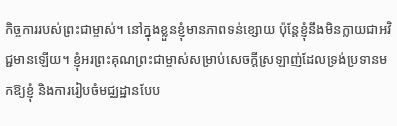កិច្ចការរបស់ព្រះជាម្ចាស់។ នៅក្នុងខ្លួនខ្ញុំមានភាពទន់ខ្សោយ ប៉ុន្តែខ្ញុំនឹងមិនក្លាយជាអវិជ្ជមានឡើយ។ ខ្ញុំអរព្រះគុណព្រះជាម្ចាស់សម្រាប់សេចក្ដីស្រឡាញ់ដែលទ្រង់ប្រទានមកឱ្យខ្ញុំ និងការរៀបចំមជ្ឈដ្ឋានបែប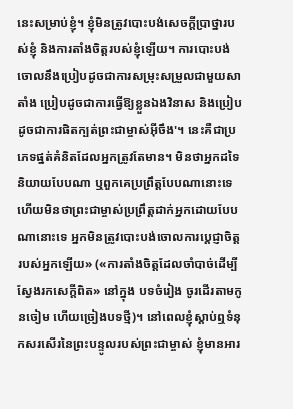នេះសម្រាប់ខ្ញុំ។ ខ្ញុំមិនត្រូវបោះបង់សេចក្ដីប្រាថ្នារបស់ខ្ញុំ និងការតាំងចិត្តរបស់ខ្ញុំឡើយ។ ការបោះបង់ចោលនឹងប្រៀបដូចជាការសម្រុះសម្រួលជាមួយសាតាំង ប្រៀបដូចជាការធ្វើឱ្យខ្លួនឯងវិនាស និងប្រៀបដូចជាការផិតក្បត់ព្រះជាម្ចាស់អ៊ីចឹង'។ នេះគឺជាប្រភេទផ្នត់គំនិតដែលអ្នកត្រូវតែមាន។ មិនថាអ្នកដទៃនិយាយបែបណា ឬពួកគេប្រព្រឹត្តបែបណានោះទេ ហើយមិនថាព្រះជាម្ចាស់ប្រព្រឹត្តដាក់អ្នកដោយបែបណានោះទេ អ្នកមិនត្រូវបោះបង់ចោលការប្ដេជ្ញាចិត្តរបស់អ្នកឡើយ» («ការតាំងចិត្តដែលចាំបាច់ដើម្បីស្វែងរកសេក្ដីពិត» នៅក្នុង បទចំរៀង ចូរដើរតាមកូនចៀម ហើយច្រៀងបទថ្មី)។ នៅពេលខ្ញុំស្ដាប់ឮទំនុកសរសើរនៃព្រះបន្ទូលរបស់ព្រះជាម្ចាស់ ខ្ញុំមានអារ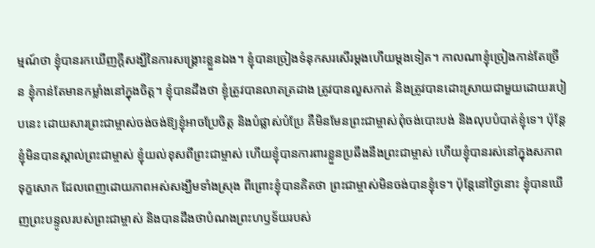ម្មណ៍ថា ខ្ញុំបានរកឃើញក្ដីសង្ឃឹនៃការសង្គ្រោះខ្លួនឯង។ ខ្ញុំបានច្រៀងទំនុកសរសើរម្ដងហើយម្ដងទៀត។ កាលណាខ្ញុំច្រៀងកាន់តែច្រើន ខ្ញុំកាន់តែមានកម្លាំងនៅក្នុងចិត្ត។ ខ្ញុំបានដឹងថា ខ្ញុំត្រូវបានលាតត្រដាង ត្រូវបានលួសកាត់ និងត្រូវបានដោះស្រាយជាមួយដោយរបៀបនេះ ដោយសារព្រះជាម្ចាស់ចង់ចង់ឱ្យខ្ញុំអាចប្រែចិត្ត និងបំផ្លាស់បំប្រែ គឺមិនមែនព្រះជាម្ចាស់ពុំចង់បោះបង់ និងលុបបំបាត់ខ្ញុំទេ។ ប៉ុន្តែខ្ញុំមិនបានស្គាល់ព្រះជាម្ចាស់ ខ្ញុំយល់ខុសពីព្រះជាម្ចាស់ ហើយខ្ញុំបានការពារខ្លួនប្រឆឹងនឹងព្រះជាម្ចាស់ ហើយខ្ញុំបានរស់នៅក្នុងសភាពទុក្ខសោក ដែលពេញដោយភាពអស់សង្ឃឹមទាំងស្រុង ពីព្រោះខ្ញុំបានគិតថា ព្រះជាម្ចាស់មិនចង់បានខ្ញុំទេ។ ប៉ុន្តែនៅថ្ងៃនោះ ខ្ញុំបានឃើញព្រះបន្ទូលរបស់ព្រះជាម្ចាស់ និងបានដឹងថាបំណងព្រះហឫទ័យរបស់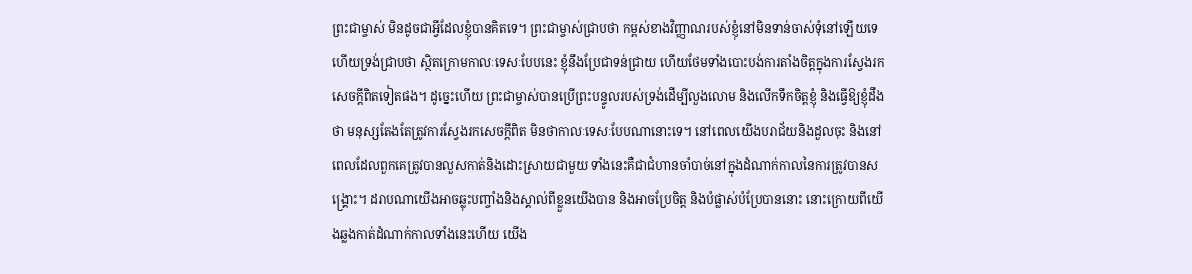ព្រះជាម្ចាស់ មិនដូចជាអ្វីដែលខ្ញុំបានគិតទេ។ ព្រះជាម្ចាស់ជ្រាបថា កម្ពស់ខាងវិញ្ញាណរបស់ខ្ញុំនៅមិនទាន់ចាស់ទុំនៅឡើយទេ ហើយទ្រង់ជ្រាបថា ស្ថិតក្រោមកាលៈទេសៈបែបនេះ ខ្ញុំនឹងប្រែជាទន់ជ្រាយ ហើយថែមទាំងបោះបង់ការតាំងចិត្តក្នុងការស្វែងរកសេចក្ដីពិតទៀតផង។ ដូច្នេះហើយ ព្រះជាម្ចាស់បានប្រើព្រះបន្ទូលរបស់ទ្រង់ដើម្បីលួងលោម និងលើកទឹកចិត្តខ្ញុំ និងធ្វើឱ្យខ្ញុំដឹងថា មនុស្សតែងតែត្រូវការស្វែងរកសេចក្ដីពិត មិនថាកាលៈទេសៈបែបណានោះទេ។ នៅពេលយើងបរាជ័យនិងដួលចុះ និងនៅពេលដែលពួកគេត្រូវបានលួសកាត់និងដោះស្រាយជាមួយ ទាំងនេះគឺជាជំហានចាំបាច់នៅក្នុងដំណាក់កាលនៃការត្រូវបានសង្គ្រោះ។ ដរាបណាយើងអាចឆ្លុះបញ្ចាំងនិងស្គាល់ពីខ្លួនយើងបាន និងអាចប្រែចិត្ត និងបំផ្លាស់បំប្រែបាននោះ នោះក្រោយពីយើងឆ្លងកាត់ដំណាក់កាលទាំងនេះហើយ យើង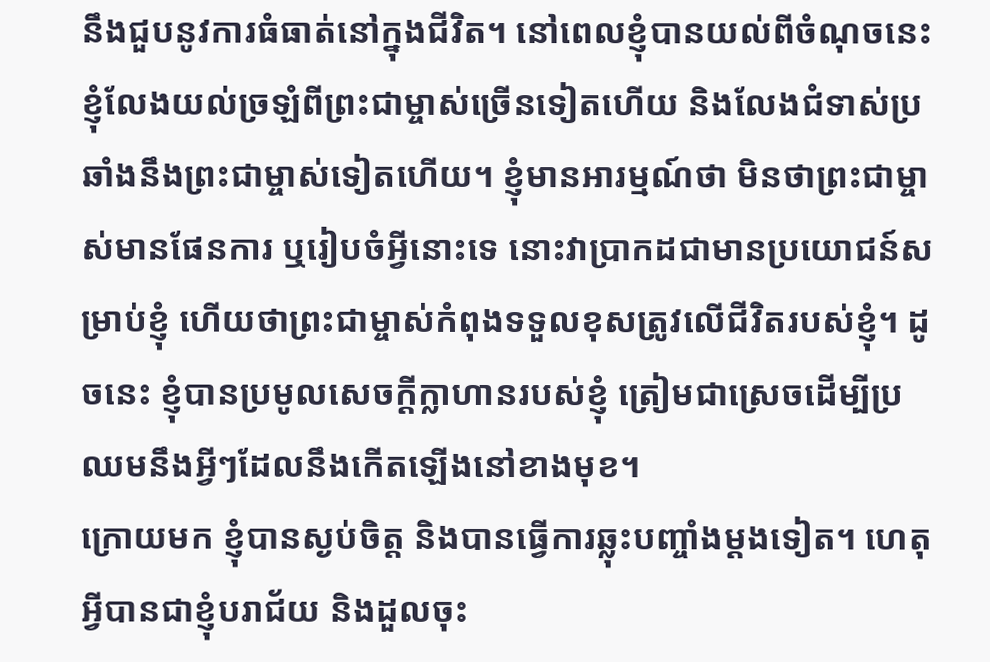នឹងជួបនូវការធំធាត់នៅក្នុងជីវិត។ នៅពេលខ្ញុំបានយល់ពីចំណុចនេះ ខ្ញុំលែងយល់ច្រឡំពីព្រះជាម្ចាស់ច្រើនទៀតហើយ និងលែងជំទាស់ប្រឆាំងនឹងព្រះជាម្ចាស់ទៀតហើយ។ ខ្ញុំមានអារម្មណ៍ថា មិនថាព្រះជាម្ចាស់មានផែនការ ឬរៀបចំអ្វីនោះទេ នោះវាប្រាកដជាមានប្រយោជន៍សម្រាប់ខ្ញុំ ហើយថាព្រះជាម្ចាស់កំពុងទទួលខុសត្រូវលើជីវិតរបស់ខ្ញុំ។ ដូចនេះ ខ្ញុំបានប្រមូលសេចក្ដីក្លាហានរបស់ខ្ញុំ ត្រៀមជាស្រេចដើម្បីប្រឈមនឹងអ្វីៗដែលនឹងកើតឡើងនៅខាងមុខ។
ក្រោយមក ខ្ញុំបានស្ងប់ចិត្ត និងបានធ្វើការឆ្លុះបញ្ចាំងម្ដងទៀត។ ហេតុអ្វីបានជាខ្ញុំបរាជ័យ និងដួលចុះ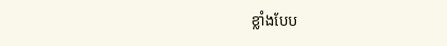ខ្លាំងបែប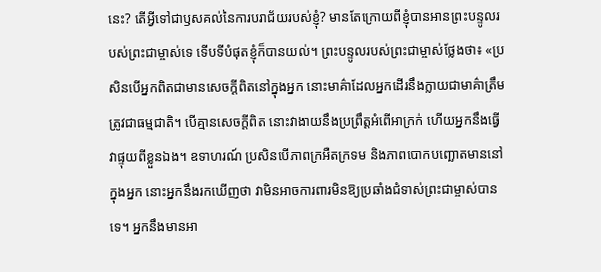នេះ? តើអ្វីទៅជាឫសគល់នៃការបរាជ័យរបស់ខ្ញុំ? មានតែក្រោយពីខ្ញុំបានអានព្រះបន្ទូលរបស់ព្រះជាម្ចាស់ទេ ទើបទីបំផុតខ្ញុំក៏បានយល់។ ព្រះបន្ទូលរបស់ព្រះជាម្ចាស់ថ្លែងថា៖ «ប្រសិនបើអ្នកពិតជាមានសេចក្ដីពិតនៅក្នុងអ្នក នោះមាគ៌ាដែលអ្នកដើរនឹងក្លាយជាមាគ៌ាត្រឹមត្រូវជាធម្មជាតិ។ បើគ្មានសេចក្ដីពិត នោះវាងាយនឹងប្រព្រឹត្តអំពើអាក្រក់ ហើយអ្នកនឹងធ្វើវាផ្ទុយពីខ្លួនឯង។ ឧទាហរណ៍ ប្រសិនបើភាពក្រអឺតក្រទម និងភាពបោកបញ្ឆោតមាននៅក្នុងអ្នក នោះអ្នកនឹងរកឃើញថា វាមិនអាចការពារមិនឱ្យប្រឆាំងជំទាស់ព្រះជាម្ចាស់បានទេ។ អ្នកនឹងមានអា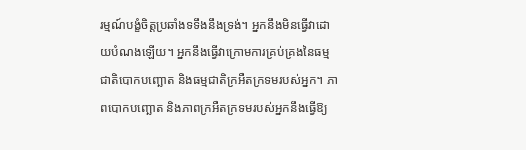រម្មណ៍បង្ខំចិត្តប្រឆាំងទទឹងនឹងទ្រង់។ អ្នកនឹងមិនធ្វើវាដោយបំណងឡើយ។ អ្នកនឹងធ្វើវាក្រោមការគ្រប់គ្រងនៃធម្មជាតិបោកបញ្ឆោត និងធម្មជាតិក្រអឺតក្រទមរបស់អ្នក។ ភាពបោកបញ្ឆោត និងភាពក្រអឺតក្រទមរបស់អ្នកនឹងធ្វើឱ្យ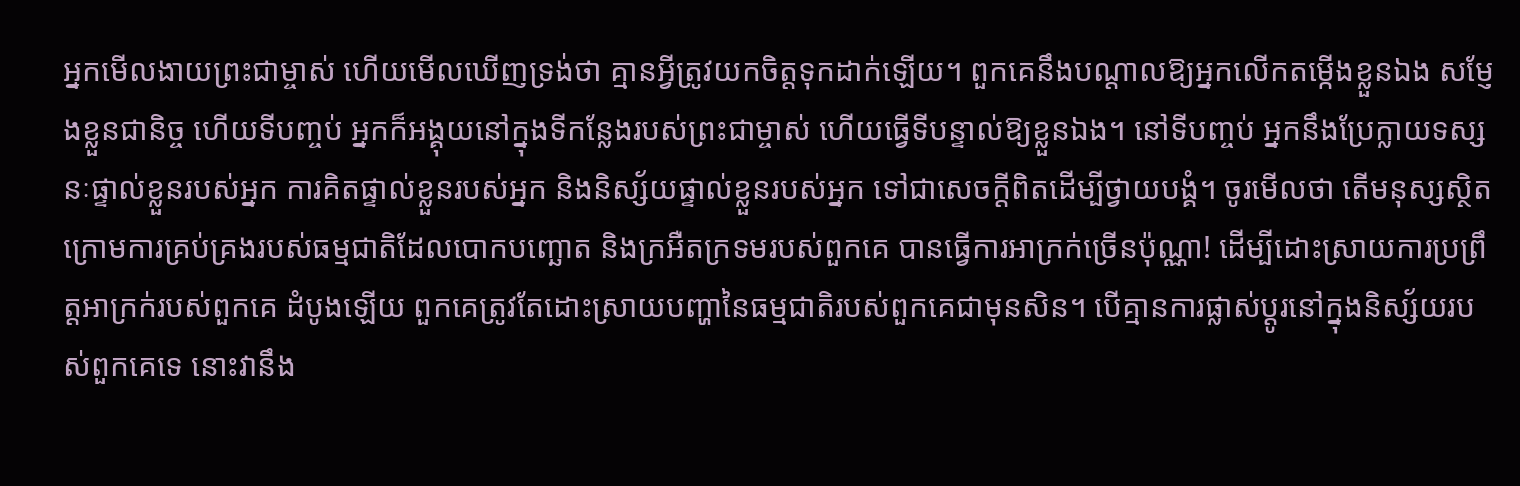អ្នកមើលងាយព្រះជាម្ចាស់ ហើយមើលឃើញទ្រង់ថា គ្មានអ្វីត្រូវយកចិត្តទុកដាក់ឡើយ។ ពួកគេនឹងបណ្ដាលឱ្យអ្នកលើកតម្កើងខ្លួនឯង សម្ញែងខ្លួនជានិច្ច ហើយទីបញ្ចប់ អ្នកក៏អង្គុយនៅក្នុងទីកន្លែងរបស់ព្រះជាម្ចាស់ ហើយធ្វើទីបន្ទាល់ឱ្យខ្លួនឯង។ នៅទីបញ្ចប់ អ្នកនឹងប្រែក្លាយទស្សនៈផ្ទាល់ខ្លួនរបស់អ្នក ការគិតផ្ទាល់ខ្លួនរបស់អ្នក និងនិស្ស័យផ្ទាល់ខ្លួនរបស់អ្នក ទៅជាសេចក្ដីពិតដើម្បីថ្វាយបង្គំ។ ចូរមើលថា តើមនុស្សស្ថិតក្រោមការគ្រប់គ្រងរបស់ធម្មជាតិដែលបោកបញ្ឆោត និងក្រអឺតក្រទមរបស់ពួកគេ បានធ្វើការអាក្រក់ច្រើនប៉ុណ្ណា! ដើម្បីដោះស្រាយការប្រព្រឹត្តអាក្រក់របស់ពួកគេ ដំបូងឡើយ ពួកគេត្រូវតែដោះស្រាយបញ្ហានៃធម្មជាតិរបស់ពួកគេជាមុនសិន។ បើគ្មានការផ្លាស់ប្ដូរនៅក្នុងនិស្ស័យរបស់ពួកគេទេ នោះវានឹង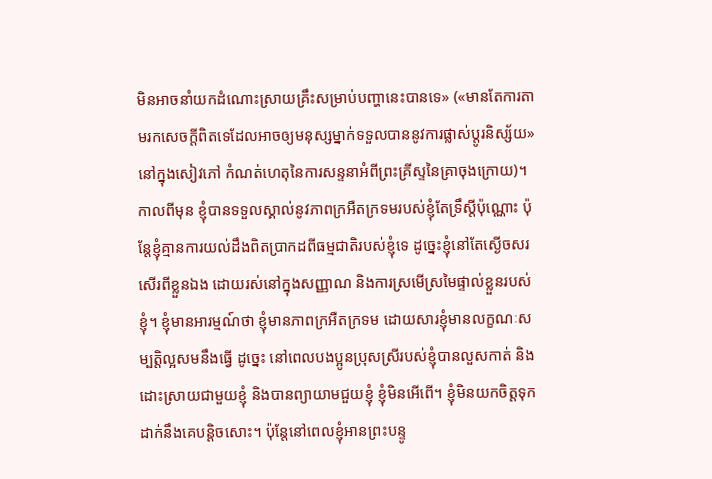មិនអាចនាំយកដំណោះស្រាយគ្រឹះសម្រាប់បញ្ហានេះបានទេ» («មានតែការតាមរកសេចក្ដីពិតទេដែលអាចឲ្យមនុស្សម្នាក់ទទួលបាននូវការផ្លាស់ប្ដូរនិស្ស័យ» នៅក្នុងសៀវភៅ កំណត់ហេតុនៃការសន្ទនាអំពីព្រះគ្រីស្ទនៃគ្រាចុងក្រោយ)។ កាលពីមុន ខ្ញុំបានទទួលស្គាល់នូវភាពក្រអឺតក្រទមរបស់ខ្ញុំតែទ្រឹស្ដីប៉ុណ្ណោះ ប៉ុន្តែខ្ញុំគ្មានការយល់ដឹងពិតប្រាកដពីធម្មជាតិរបស់ខ្ញុំទេ ដូច្នេះខ្ញុំនៅតែស្ងើចសរសើរពីខ្លួនឯង ដោយរស់នៅក្នុងសញ្ញាណ និងការស្រមើស្រមៃផ្ទាល់ខ្លួនរបស់ខ្ញុំ។ ខ្ញុំមានអារម្មណ៍ថា ខ្ញុំមានភាពក្រអឺតក្រទម ដោយសារខ្ញុំមានលក្ខណៈសម្បត្តិល្អសមនឹងធ្វើ ដូច្នេះ នៅពេលបងប្អូនប្រុសស្រីរបស់ខ្ញុំបានលួសកាត់ និងដោះស្រាយជាមួយខ្ញុំ និងបានព្យាយាមជួយខ្ញុំ ខ្ញុំមិនអើពើ។ ខ្ញុំមិនយកចិត្តទុកដាក់នឹងគេបន្ដិចសោះ។ ប៉ុន្តែនៅពេលខ្ញុំអានព្រះបន្ទូ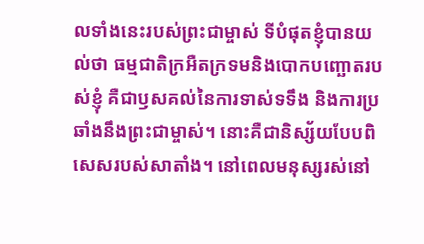លទាំងនេះរបស់ព្រះជាម្ចាស់ ទីបំផុតខ្ញុំបានយល់ថា ធម្មជាតិក្រអឺតក្រទមនិងបោកបញ្ឆោតរបស់ខ្ញុំ គឺជាឫសគល់នៃការទាស់ទទឹង និងការប្រឆាំងនឹងព្រះជាម្ចាស់។ នោះគឺជានិស្ស័យបែបពិសេសរបស់សាតាំង។ នៅពេលមនុស្សរស់នៅ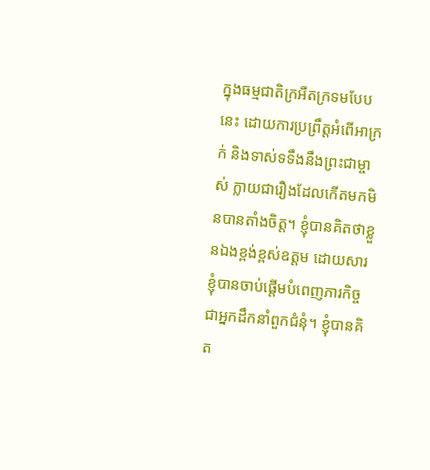ក្នុងធម្មជាតិក្រអឺតក្រទមបែបនេះ ដោយការប្រព្រឹត្តអំពើអាក្រក់ និងទាស់ទទឹងនឹងព្រះជាម្ចាស់ ក្លាយជារឿងដែលកើតមកមិនបានតាំងចិត្ត។ ខ្ញុំបានគិតថាខ្លួនឯងខ្ពង់ខ្ពស់ឧត្តម ដោយសារខ្ញុំបានចាប់ផ្ដើមបំពេញភារកិច្ចជាអ្នកដឹកនាំពួកជំនុំ។ ខ្ញុំបានគិត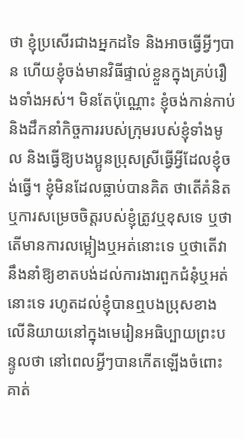ថា ខ្ញុំប្រសើរជាងអ្នកដទៃ និងអាចធ្វើអ្វីៗបាន ហើយខ្ញុំចង់មានវិធីផ្ទាល់ខ្លួនក្នុងគ្រប់រឿងទាំងអស់។ មិនតែប៉ុណ្ណោះ ខ្ញុំចង់កាន់កាប់ និងដឹកនាំកិច្ចការរបស់ក្រុមរបស់ខ្ញុំទាំងមូល និងធ្វើឱ្យបងប្អូនប្រុសស្រីធ្វើអ្វីដែលខ្ញុំចង់ធ្វើ។ ខ្ញុំមិនដែលធ្លាប់បានគិត ថាតើគំនិតឬការសម្រេចចិត្តរបស់ខ្ញុំត្រូវឬខុសទេ ឬថាតើមានការលម្អៀងឬអត់នោះទេ ឬថាតើវានឹងនាំឱ្យខាតបង់ដល់ការងារពួកជំនុំឬអត់នោះទេ រហូតដល់ខ្ញុំបានឮបងប្រុសខាងលើនិយាយនៅក្នុងមេរៀនអធិប្បាយព្រះបន្ទូលថា នៅពេលអ្វីៗបានកើតឡើងចំពោះគាត់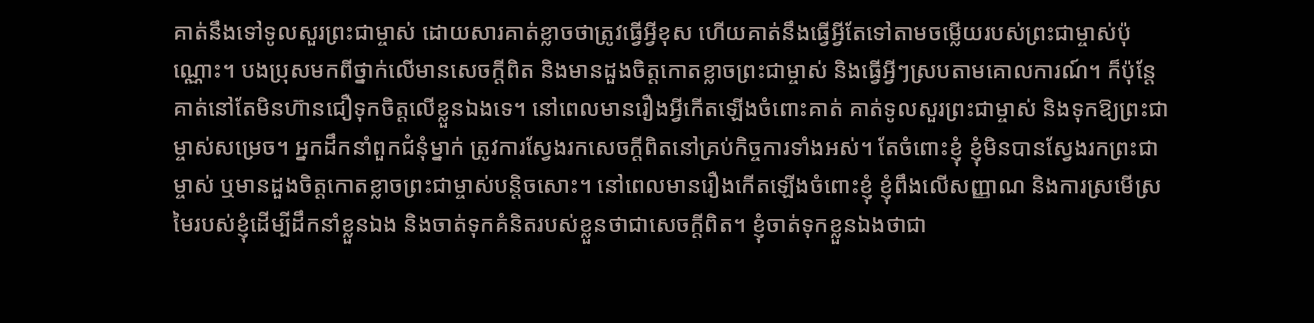គាត់នឹងទៅទូលសួរព្រះជាម្ចាស់ ដោយសារគាត់ខ្លាចថាត្រូវធ្វើអ្វីខុស ហើយគាត់នឹងធ្វើអ្វីតែទៅតាមចម្លើយរបស់ព្រះជាម្ចាស់ប៉ុណ្ណោះ។ បងប្រុសមកពីថ្នាក់លើមានសេចក្ដីពិត និងមានដួងចិត្តកោតខ្លាចព្រះជាម្ចាស់ និងធ្វើអ្វីៗស្របតាមគោលការណ៍។ ក៏ប៉ុន្តែគាត់នៅតែមិនហ៊ានជឿទុកចិត្តលើខ្លួនឯងទេ។ នៅពេលមានរឿងអ្វីកើតឡើងចំពោះគាត់ គាត់ទូលសួរព្រះជាម្ចាស់ និងទុកឱ្យព្រះជាម្ចាស់សម្រេច។ អ្នកដឹកនាំពួកជំនុំម្នាក់ ត្រូវការស្វែងរកសេចក្ដីពិតនៅគ្រប់កិច្ចការទាំងអស់។ តែចំពោះខ្ញុំ ខ្ញុំមិនបានស្វែងរកព្រះជាម្ចាស់ ឬមានដួងចិត្តកោតខ្លាចព្រះជាម្ចាស់បន្តិចសោះ។ នៅពេលមានរឿងកើតឡើងចំពោះខ្ញុំ ខ្ញុំពឹងលើសញ្ញាណ និងការស្រមើស្រមៃរបស់ខ្ញុំដើម្បីដឹកនាំខ្លួនឯង និងចាត់ទុកគំនិតរបស់ខ្លួនថាជាសេចក្ដីពិត។ ខ្ញុំចាត់ទុកខ្លួនឯងថាជា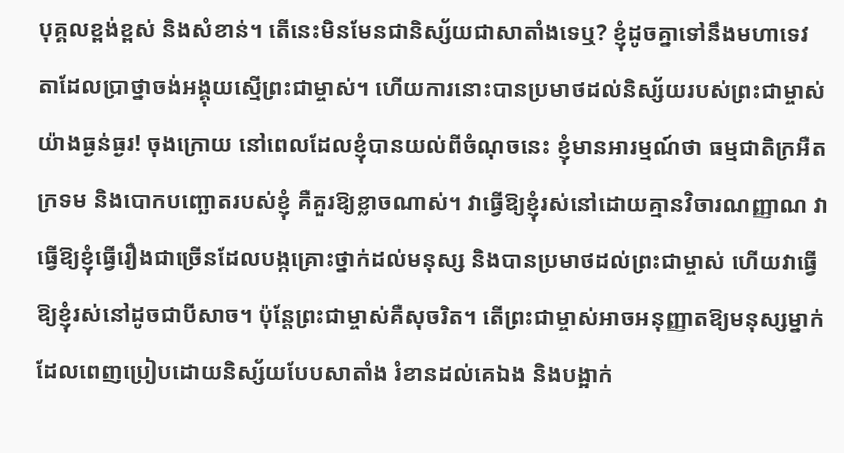បុគ្គលខ្ពង់ខ្ពស់ និងសំខាន់។ តើនេះមិនមែនជានិស្ស័យជាសាតាំងទេឬ? ខ្ញុំដូចគ្នាទៅនឹងមហាទេវតាដែលប្រាថ្នាចង់អង្គុយស្មើព្រះជាម្ចាស់។ ហើយការនោះបានប្រមាថដល់និស្ស័យរបស់ព្រះជាម្ចាស់យ៉ាងធ្ងន់ធ្ងរ! ចុងក្រោយ នៅពេលដែលខ្ញុំបានយល់ពីចំណុចនេះ ខ្ញុំមានអារម្មណ៍ថា ធម្មជាតិក្រអឺតក្រទម និងបោកបញ្ឆោតរបស់ខ្ញុំ គឺគួរឱ្យខ្លាចណាស់។ វាធ្វើឱ្យខ្ញុំរស់នៅដោយគ្មានវិចារណញ្ញាណ វាធ្វើឱ្យខ្ញុំធ្វើរឿងជាច្រើនដែលបង្កគ្រោះថ្នាក់ដល់មនុស្ស និងបានប្រមាថដល់ព្រះជាម្ចាស់ ហើយវាធ្វើឱ្យខ្ញុំរស់នៅដូចជាបីសាច។ ប៉ុន្តែព្រះជាម្ចាស់គឺសុចរិត។ តើព្រះជាម្ចាស់អាចអនុញ្ញាតឱ្យមនុស្សម្នាក់ដែលពេញប្រៀបដោយនិស្ស័យបែបសាតាំង រំខានដល់គេឯង និងបង្អាក់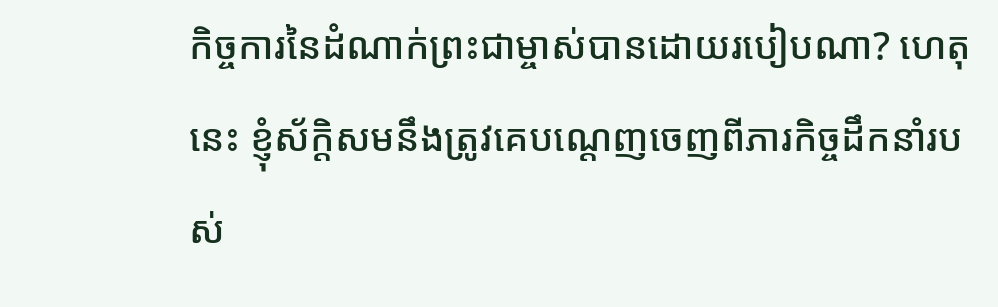កិច្ចការនៃដំណាក់ព្រះជាម្ចាស់បានដោយរបៀបណា? ហេតុនេះ ខ្ញុំស័ក្តិសមនឹងត្រូវគេបណ្ដេញចេញពីភារកិច្ចដឹកនាំរបស់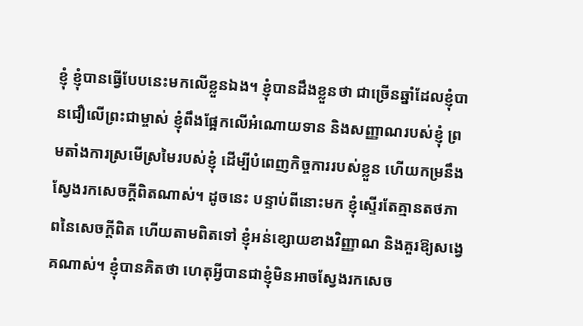ខ្ញុំ ខ្ញុំបានធ្វើបែបនេះមកលើខ្លួនឯង។ ខ្ញុំបានដឹងខ្លួនថា ជាច្រើនឆ្នាំដែលខ្ញុំបានជឿលើព្រះជាម្ចាស់ ខ្ញុំពឹងផ្អែកលើអំណោយទាន និងសញ្ញាណរបស់ខ្ញុំ ព្រមតាំងការស្រមើស្រមៃរបស់ខ្ញុំ ដើម្បីបំពេញកិច្ចការរបស់ខ្លួន ហើយកម្រនឹងស្វែងរកសេចក្ដីពិតណាស់។ ដូចនេះ បន្ទាប់ពីនោះមក ខ្ញុំស្ទើរតែគ្មានតថភាពនៃសេចក្ដីពិត ហើយតាមពិតទៅ ខ្ញុំអន់ខ្សោយខាងវិញ្ញាណ និងគួរឱ្យសង្វេគណាស់។ ខ្ញុំបានគិតថា ហេតុអ្វីបានជាខ្ញុំមិនអាចស្វែងរកសេច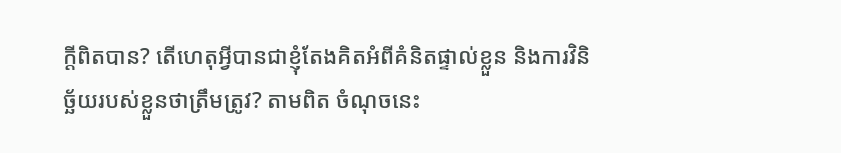ក្ដីពិតបាន? តើហេតុអ្វីបានជាខ្ញុំតែងគិតអំពីគំនិតផ្ទាល់ខ្លួន និងការវិនិច្ឆ័យរបស់ខ្លួនថាត្រឹមត្រូវ? តាមពិត ចំណុចនេះ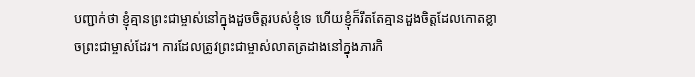បញ្ជាក់ថា ខ្ញុំគ្មានព្រះជាម្ចាស់នៅក្នុងដួចចិត្តរបស់ខ្ញុំទេ ហើយខ្ញុំក៏រឹតតែគ្មានដួងចិត្តដែលកោតខ្លាចព្រះជាម្ចាស់ដែរ។ ការដែលត្រូវព្រះជាម្ចាស់លាតត្រដាងនៅក្នុងភារកិ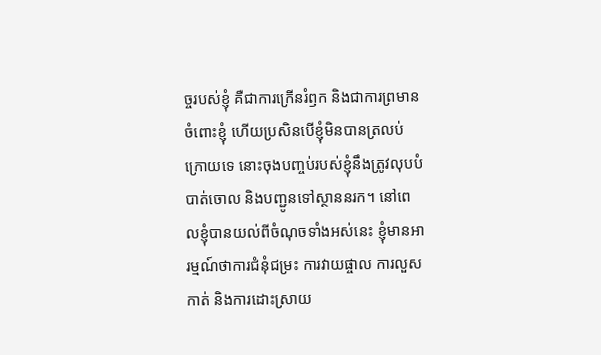ច្ចរបស់ខ្ញុំ គឺជាការក្រើនរំឭក និងជាការព្រមានចំពោះខ្ញុំ ហើយប្រសិនបើខ្ញុំមិនបានត្រលប់ក្រោយទេ នោះចុងបញ្ចប់របស់ខ្ញុំនឹងត្រូវលុបបំបាត់ចោល និងបញ្ជូនទៅស្ថាននរក។ នៅពេលខ្ញុំបានយល់ពីចំណុចទាំងអស់នេះ ខ្ញុំមានអារម្មណ៍ថាការជំនុំជម្រះ ការវាយផ្ចាល ការលួសកាត់ និងការដោះស្រាយ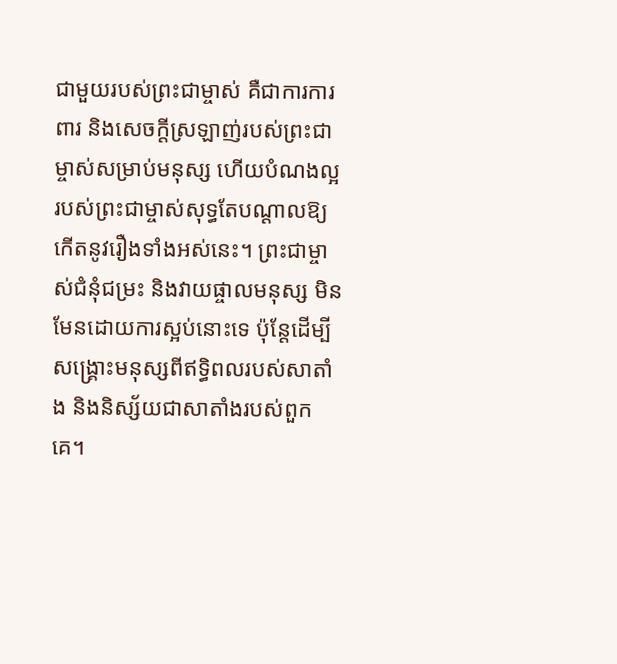ជាមួយរបស់ព្រះជាម្ចាស់ គឺជាការការពារ និងសេចក្ដីស្រឡាញ់របស់ព្រះជាម្ចាស់សម្រាប់មនុស្ស ហើយបំណងល្អរបស់ព្រះជាម្ចាស់សុទ្ធតែបណ្ដាលឱ្យកើតនូវរឿងទាំងអស់នេះ។ ព្រះជាម្ចាស់ជំនុំជម្រះ និងវាយផ្ចាលមនុស្ស មិនមែនដោយការស្អប់នោះទេ ប៉ុន្តែដើម្បីសង្គ្រោះមនុស្សពីឥទ្ធិពលរបស់សាតាំង និងនិស្ស័យជាសាតាំងរបស់ពួកគេ។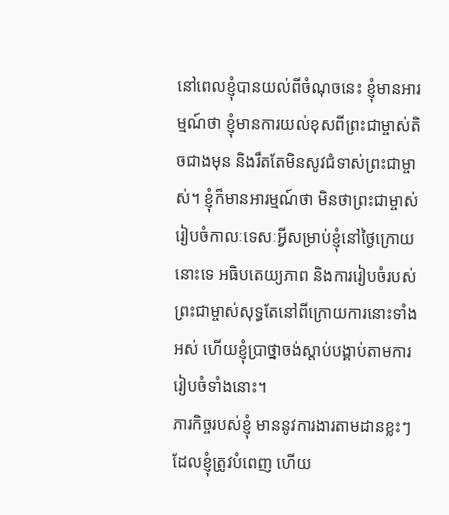នៅពេលខ្ញុំបានយល់ពីចំណុចនេះ ខ្ញុំមានអារម្មណ៍ថា ខ្ញុំមានការយល់ខុសពីព្រះជាម្ចាស់តិចជាងមុន និងរឹតតែមិនសូវជំទាស់ព្រះជាម្ចាស់។ ខ្ញុំក៏មានអារម្មណ៍ថា មិនថាព្រះជាម្ចាស់រៀបចំកាលៈទេសៈអ្វីសម្រាប់ខ្ញុំនៅថ្ងៃក្រោយនោះទេ អធិបតេយ្យភាព និងការរៀបចំរបស់ព្រះជាម្ចាស់សុទ្ធតែនៅពីក្រោយការនោះទាំងអស់ ហើយខ្ញុំប្រាថ្នាចង់ស្ដាប់បង្គាប់តាមការរៀបចំទាំងនោះ។
ភារកិច្ចរបស់ខ្ញុំ មាននូវការងារតាមដានខ្លះៗដែលខ្ញុំត្រូវបំពេញ ហើយ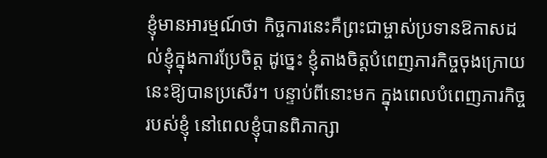ខ្ញុំមានអារម្មណ៍ថា កិច្ចការនេះគឺព្រះជាម្ចាស់ប្រទានឱកាសដល់ខ្ញុំក្នុងការប្រែចិត្ត ដូច្នេះ ខ្ញុំតាងចិត្តបំពេញភារកិច្ចចុងក្រោយនេះឱ្យបានប្រសើរ។ បន្ទាប់ពីនោះមក ក្នុងពេលបំពេញភារកិច្ចរបស់ខ្ញុំ នៅពេលខ្ញុំបានពិភាក្សា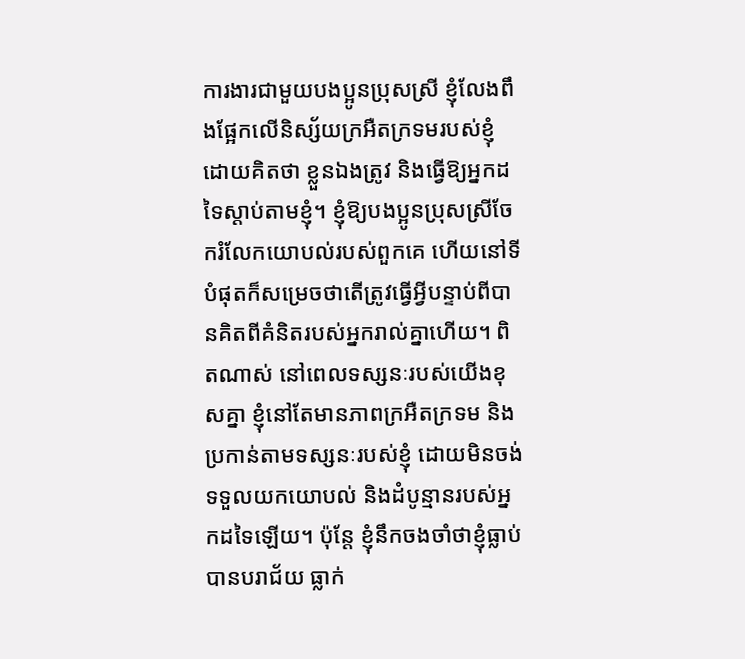ការងារជាមួយបងប្អូនប្រុសស្រី ខ្ញុំលែងពឹងផ្អែកលើនិស្ស័យក្រអឺតក្រទមរបស់ខ្ញុំ ដោយគិតថា ខ្លួនឯងត្រូវ និងធ្វើឱ្យអ្នកដទៃស្ដាប់តាមខ្ញុំ។ ខ្ញុំឱ្យបងប្អូនប្រុសស្រីចែករំលែកយោបល់របស់ពួកគេ ហើយនៅទីបំផុតក៏សម្រេចថាតើត្រូវធ្វើអ្វីបន្ទាប់ពីបានគិតពីគំនិតរបស់អ្នករាល់គ្នាហើយ។ ពិតណាស់ នៅពេលទស្សនៈរបស់យើងខុសគ្នា ខ្ញុំនៅតែមានភាពក្រអឺតក្រទម និងប្រកាន់តាមទស្សនៈរបស់ខ្ញុំ ដោយមិនចង់ទទួលយកយោបល់ និងដំបូន្មានរបស់អ្នកដទៃឡើយ។ ប៉ុន្តែ ខ្ញុំនឹកចងចាំថាខ្ញុំធ្លាប់បានបរាជ័យ ធ្លាក់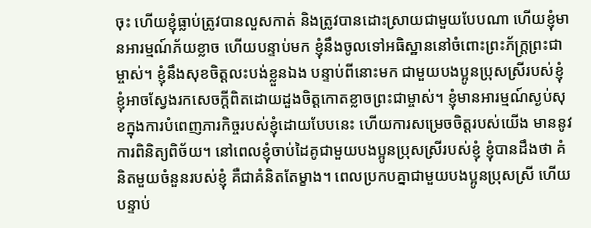ចុះ ហើយខ្ញុំធ្លាប់ត្រូវបានលួសកាត់ និងត្រូវបានដោះស្រាយជាមួយបែបណា ហើយខ្ញុំមានអារម្មណ៍ភ័យខ្លាច ហើយបន្ទាប់មក ខ្ញុំនឹងចូលទៅអធិស្ឋាននៅចំពោះព្រះភ័ក្រ្តព្រះជាម្ចាស់។ ខ្ញុំនឹងសុខចិត្តលះបង់ខ្លួនឯង បន្ទាប់ពីនោះមក ជាមួយបងប្អូនប្រុសស្រីរបស់ខ្ញុំ ខ្ញុំអាចស្វែងរកសេចក្ដីពិតដោយដួងចិត្តកោតខ្លាចព្រះជាម្ចាស់។ ខ្ញុំមានអារម្មណ៍ស្ងប់សុខក្នុងការបំពេញភារកិច្ចរបស់ខ្ញុំដោយបែបនេះ ហើយការសម្រេចចិត្តរបស់យើង មាននូវការពិនិត្យពិច័យ។ នៅពេលខ្ញុំចាប់ដៃគូជាមួយបងប្អូនប្រុសស្រីរបស់ខ្ញុំ ខ្ញុំបានដឹងថា គំនិតមួយចំនួនរបស់ខ្ញុំ គឺជាគំនិតតែម្ខាង។ ពេលប្រកបគ្នាជាមួយបងប្អូនប្រុសស្រី ហើយបន្ទាប់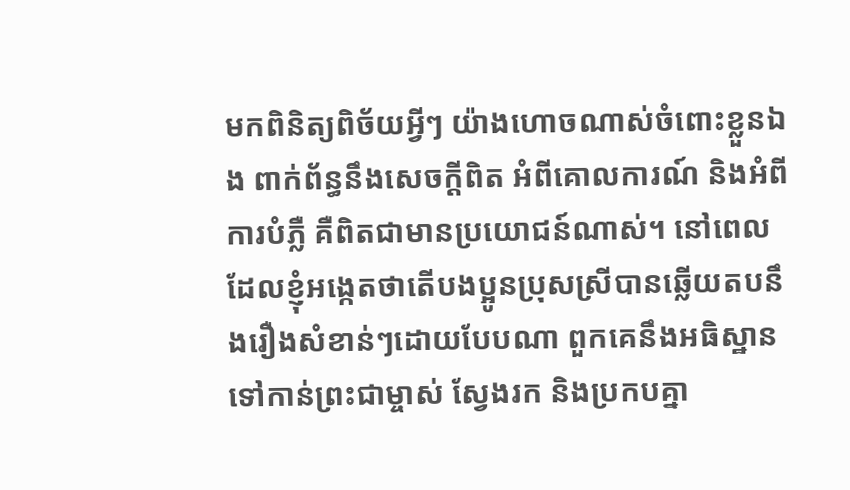មកពិនិត្យពិច័យអ្វីៗ យ៉ាងហោចណាស់ចំពោះខ្លួនឯង ពាក់ព័ន្ធនឹងសេចក្ដីពិត អំពីគោលការណ៍ និងអំពីការបំភ្លឺ គឺពិតជាមានប្រយោជន៍ណាស់។ នៅពេលដែលខ្ញុំអង្កេតថាតើបងប្អូនប្រុសស្រីបានឆ្លើយតបនឹងរឿងសំខាន់ៗដោយបែបណា ពួកគេនឹងអធិស្ឋានទៅកាន់ព្រះជាម្ចាស់ ស្វែងរក និងប្រកបគ្នា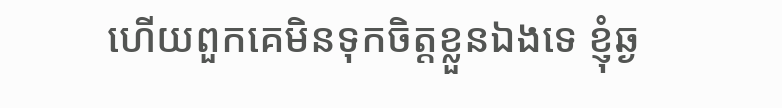ហើយពួកគេមិនទុកចិត្តខ្លួនឯងទេ ខ្ញុំឆ្ង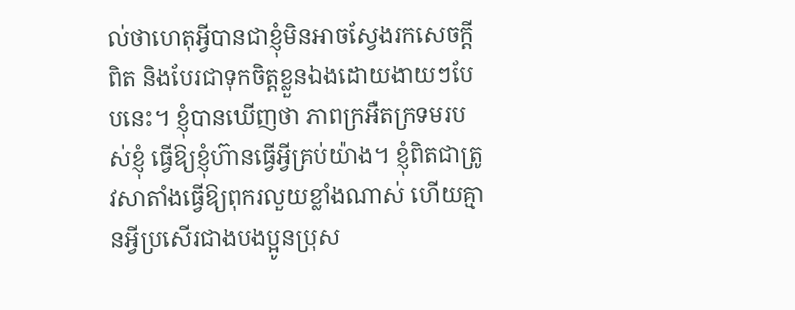ល់ថាហេតុអ្វីបានជាខ្ញុំមិនអាចស្វែងរកសេចក្ដីពិត និងបែរជាទុកចិត្តខ្លួនឯងដោយងាយៗបែបនេះ។ ខ្ញុំបានឃើញថា ភាពក្រអឺតក្រទមរបស់ខ្ញុំ ធ្វើឱ្យខ្ញុំហ៊ានធ្វើអ្វីគ្រប់យ៉ាង។ ខ្ញុំពិតជាត្រូវសាតាំងធ្វើឱ្យពុករលួយខ្លាំងណាស់ ហើយគ្មានអ្វីប្រសើរជាងបងប្អូនប្រុស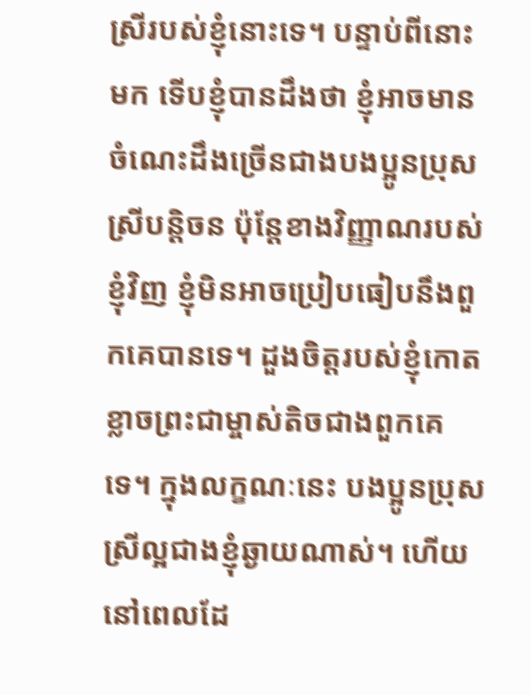ស្រីរបស់ខ្ញុំនោះទេ។ បន្ទាប់ពីនោះមក ទើបខ្ញុំបានដឹងថា ខ្ញុំអាចមានចំណេះដឹងច្រើនជាងបងប្អូនប្រុសស្រីបន្តិចន ប៉ុន្តែខាងវិញ្ញាណរបស់ខ្ញុំវិញ ខ្ញុំមិនអាចប្រៀបធៀបនឹងពួកគេបានទេ។ ដួងចិត្តរបស់ខ្ញុំកោតខ្លាចព្រះជាម្ចាស់តិចជាងពួកគេទេ។ ក្នុងលក្ខណៈនេះ បងប្អូនប្រុសស្រីល្អជាងខ្ញុំឆ្ងាយណាស់។ ហើយនៅពេលដែ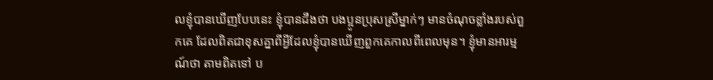លខ្ញុំបានឃើញបែបនេះ ខ្ញុំបានដឹងថា បងប្អូនប្រុសស្រីម្នាក់ៗ មានចំណុចខ្លាំងរបស់ពួកគេ ដែលពិតជាខុសគ្នាពីអ្វីដែលខ្ញុំបានឃើញពួកគេកាលពីពេលមុន។ ខ្ញុំមានអារម្មណ៍ថា តាមពិតទៅ ប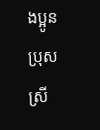ងប្អូនប្រុសស្រី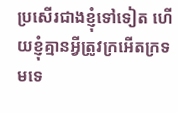ប្រសើរជាងខ្ញុំទៅទៀត ហើយខ្ញុំគ្មានអ្វីត្រូវក្រអើតក្រទមទេ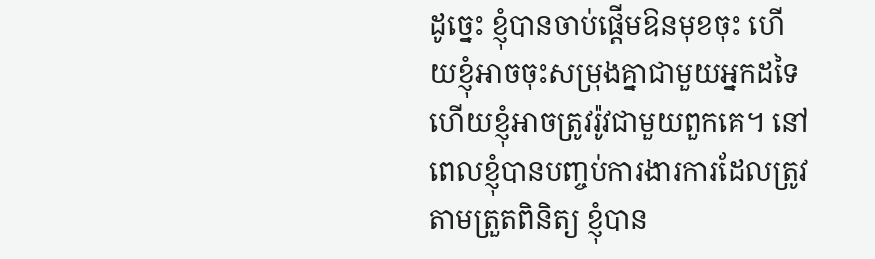ដូច្នេះ ខ្ញុំបានចាប់ផ្ដើមឱនមុខចុះ ហើយខ្ញុំអាចចុះសម្រុងគ្នាជាមួយអ្នកដទៃ ហើយខ្ញុំអាចត្រូវរ៉ូវជាមួយពួកគេ។ នៅពេលខ្ញុំបានបញ្ចប់ការងារការដែលត្រូវតាមត្រួតពិនិត្យ ខ្ញុំបាន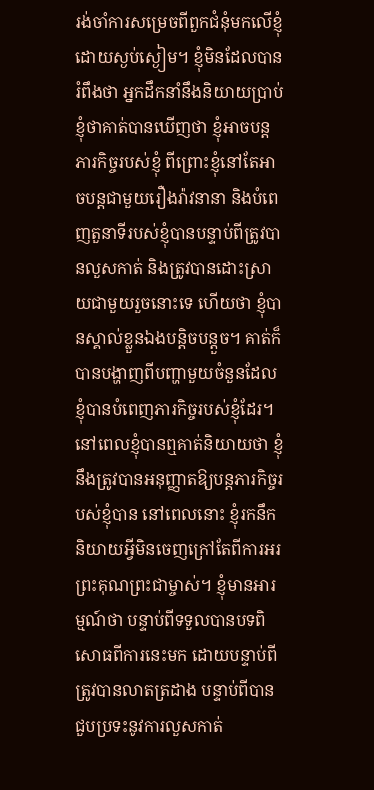រង់ចាំការសម្រេចពីពួកជំនុំមកលើខ្ញុំដោយស្ងប់ស្ងៀម។ ខ្ញុំមិនដែលបានរំពឹងថា អ្នកដឹកនាំនឹងនិយាយប្រាប់ខ្ញុំថាគាត់បានឃើញថា ខ្ញុំអាចបន្ដភារកិច្ចរបស់ខ្ញុំ ពីព្រោះខ្ញុំនៅតែអាចបន្ដជាមួយរឿងរ៉ាវនានា និងបំពេញតួនាទីរបស់ខ្ញុំបានបន្ទាប់ពីត្រូវបានលួសកាត់ និងត្រូវបានដោះស្រាយជាមួយរួចនោះទេ ហើយថា ខ្ញុំបានស្គាល់ខ្លួនឯងបន្តិចបន្ដួច។ គាត់ក៏បានបង្ហាញពីបញ្ហាមួយចំនួនដែលខ្ញុំបានបំពេញភារកិច្ចរបស់ខ្ញុំដែរ។ នៅពេលខ្ញុំបានឮគាត់និយាយថា ខ្ញុំនឹងត្រូវបានអនុញ្ញាតឱ្យបន្តភារកិច្ចរបស់ខ្ញុំបាន នៅពេលនោះ ខ្ញុំរកនឹកនិយាយអ្វីមិនចេញក្រៅតែពីការអរព្រះគុណព្រះជាម្ចាស់។ ខ្ញុំមានអារម្មណ៍ថា បន្ទាប់ពីទទួលបានបទពិសោធពីការនេះមក ដោយបន្ទាប់ពីត្រូវបានលាតត្រដាង បន្ទាប់ពីបានជួបប្រទះនូវការលួសកាត់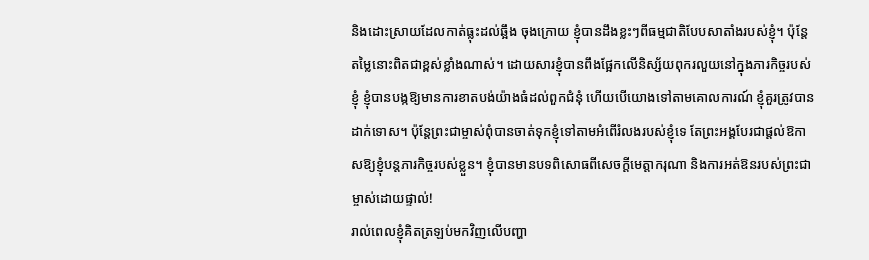និងដោះស្រាយដែលកាត់ធ្លុះដល់ឆ្អឹង ចុងក្រោយ ខ្ញុំបានដឹងខ្លះៗពីធម្មជាតិបែបសាតាំងរបស់ខ្ញុំ។ ប៉ុន្តែ តម្លៃនោះពិតជាខ្ពស់ខ្លាំងណាស់។ ដោយសារខ្ញុំបានពឹងផ្អែកលើនិស្ស័យពុករលួយនៅក្នុងភារកិច្ចរបស់ខ្ញុំ ខ្ញុំបានបង្កឱ្យមានការខាតបង់យ៉ាងធំដល់ពួកជំនុំ ហើយបើយោងទៅតាមគោលការណ៍ ខ្ញុំគួរត្រូវបានដាក់ទោស។ ប៉ុន្តែព្រះជាម្ចាស់ពុំបានចាត់ទុកខ្ញុំទៅតាមអំពើរំលងរបស់ខ្ញុំទេ តែព្រះអង្គបែរជាផ្ដល់ឱកាសឱ្យខ្ញុំបន្តភារកិច្ចរបស់ខ្លួន។ ខ្ញុំបានមានបទពិសោធពីសេចក្ដីមេត្តាករុណា និងការអត់ឱនរបស់ព្រះជាម្ចាស់ដោយផ្ទាល់!
រាល់ពេលខ្ញុំគិតត្រឡប់មកវិញលើបញ្ហា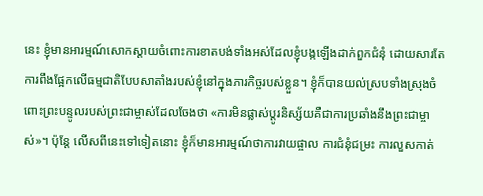នេះ ខ្ញុំមានអារម្មណ៍សោកស្ដាយចំពោះការខាតបង់ទាំងអស់ដែលខ្ញុំបង្កឡើងដាក់ពួកជំនុំ ដោយសារតែការពឹងផ្អែកលើធម្មជាតិបែបសាតាំងរបស់ខ្ញុំនៅក្នុងភារកិច្ចរបស់ខ្លួន។ ខ្ញុំក៏បានយល់ស្របទាំងស្រុងចំពោះព្រះបន្ទូលរបស់ព្រះជាម្ចាស់ដែលចែងថា «ការមិនផ្លាស់ប្តូរនិស្ស័យគឺជាការប្រឆាំងនឹងព្រះជាម្ចាស់»។ ប៉ុន្តែ លើសពីនេះទៅទៀតនោះ ខ្ញុំក៏មានអារម្មណ៍ថាការវាយផ្ចាល ការជំនុំជម្រះ ការលួសកាត់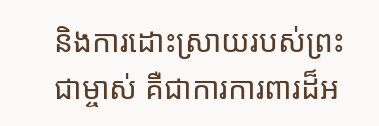និងការដោះស្រាយរបស់ព្រះជាម្ចាស់ គឺជាការការពារដ៏អ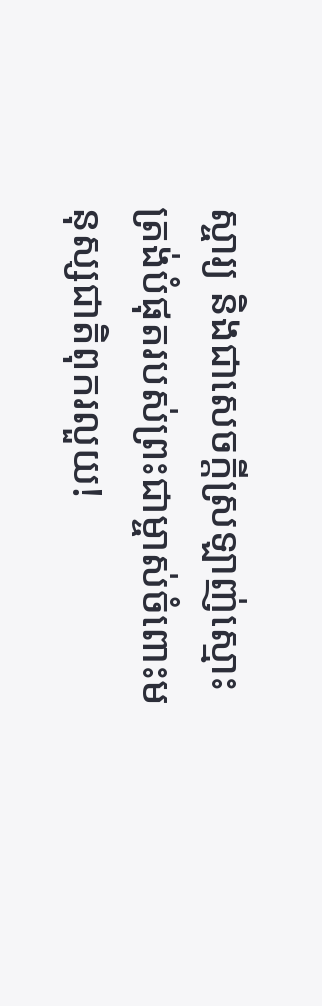ស្ចារ្យ និងជាសេចក្ដីស្រឡាញ់ស្មោះត្រង់បំផុតរបស់ព្រះជាម្ចាស់ចំពោះមនុស្សជាតិពុករលួយ!